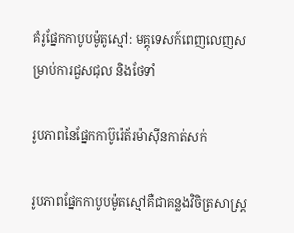គំរូផ្នែកកាបូបម៉ូតូស្មៅ: មគ្គុទេសក៍ពេញលេញសម្រាប់ការជួសជុល និងថែទាំ

រូបភាពនៃផ្នែកកាប៊ូរ៉េត័រម៉ាស៊ីនកាត់សក់

រូបភាពផ្នែកកាបូបម៉ូតស្មៅគឺជាគន្លងវិចិត្រសាស្ត្រ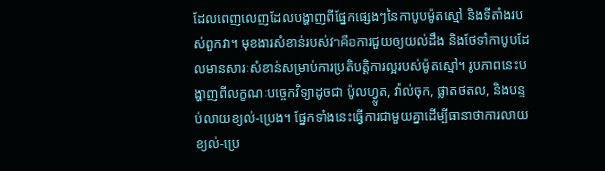ដែលពេញលេញដែលបង្ហាញពីផ្នែកផ្សេងៗនៃកាបូបម៉ូតស្មៅ និងទីតាំងរបស់ពួកវា។ មុខងារសំខាន់របស់វาคือការជួយឲ្យយល់ដឹង និងថែទាំកាបូបដែលមានសារៈសំខាន់សម្រាប់ការប្រតិបត្តិការល្អរបស់ម៉ូតស្មៅ។ រូបភាពនេះបង្ហាញពីលក្ខណៈបច្ចេកវិទ្យាដូចជា ប៉ូលហ្វ្លូត, វ៉ាល់ចុក, ផ្លាតថតល, និងបន្ទប់លាយខ្យល់-ប្រេង។ ផ្នែកទាំងនេះធ្វើការជាមួយគ្នាដើម្បីធានាថាការលាយខ្យល់-ប្រេ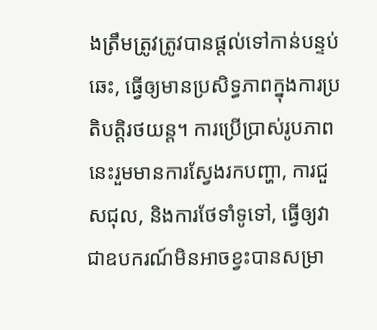ងត្រឹមត្រូវត្រូវបានផ្តល់ទៅកាន់បន្ទប់ឆេះ, ធ្វើឲ្យមានប្រសិទ្ធភាពក្នុងការប្រតិបត្តិរថយន្ត។ ការប្រើប្រាស់រូបភាពនេះរួមមានការស្វែងរកបញ្ហា, ការជួសជុល, និងការថែទាំទូទៅ, ធ្វើឲ្យវាជាឧបករណ៍មិនអាចខ្វះបានសម្រា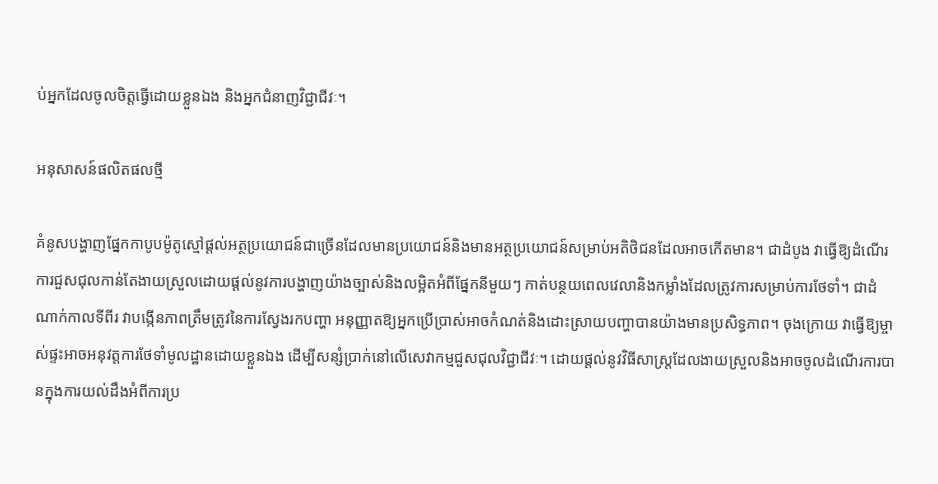ប់អ្នកដែលចូលចិត្តធ្វើដោយខ្លួនឯង និងអ្នកជំនាញវិជ្ជាជីវៈ។

អនុសាសន៍ផលិតផលថ្មី

គំនូសបង្ហាញផ្នែកកាបូបម៉ូតូស្មៅផ្តល់អត្ថប្រយោជន៍ជាច្រើនដែលមានប្រយោជន៍និងមានអត្ថប្រយោជន៍សម្រាប់អតិថិជនដែលអាចកើតមាន។ ជាដំបូង វាធ្វើឱ្យដំណើរការជួសជុលកាន់តែងាយស្រួលដោយផ្តល់នូវការបង្ហាញយ៉ាងច្បាស់និងលម្អិតអំពីផ្នែកនីមួយៗ កាត់បន្ថយពេលវេលានិងកម្លាំងដែលត្រូវការសម្រាប់ការថែទាំ។ ជាដំណាក់កាលទីពីរ វាបង្កើនភាពត្រឹមត្រូវនៃការស្វែងរកបញ្ហា អនុញ្ញាតឱ្យអ្នកប្រើប្រាស់អាចកំណត់និងដោះស្រាយបញ្ហាបានយ៉ាងមានប្រសិទ្ធភាព។ ចុងក្រោយ វាធ្វើឱ្យម្ចាស់ផ្ទះអាចអនុវត្តការថែទាំមូលដ្ឋានដោយខ្លួនឯង ដើម្បីសន្សំប្រាក់នៅលើសេវាកម្មជួសជុលវិជ្ជាជីវៈ។ ដោយផ្តល់នូវវិធីសាស្ត្រដែលងាយស្រួលនិងអាចចូលដំណើរការបានក្នុងការយល់ដឹងអំពីការប្រ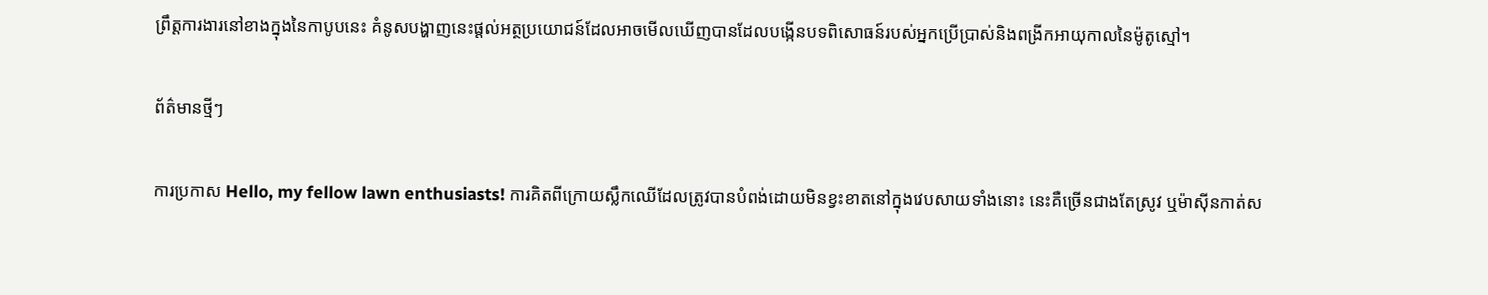ព្រឹត្តការងារនៅខាងក្នុងនៃកាបូបនេះ គំនូសបង្ហាញនេះផ្តល់អត្ថប្រយោជន៍ដែលអាចមើលឃើញបានដែលបង្កើនបទពិសោធន៍របស់អ្នកប្រើប្រាស់និងពង្រីកអាយុកាលនៃម៉ូតូស្មៅ។

ព័ត៌មានថ្មីៗ

ការប្រកាស Hello, my fellow lawn enthusiasts! ការគិតពីក្រោយស្លឹកឈើដែលត្រូវបានបំពង់ដោយមិនខ្វះខាតនៅក្នុងវេបសាយទាំងនោះ នេះគឺច្រើនជាងតែស្រូវ ឬម៉ាស៊ីនកាត់ស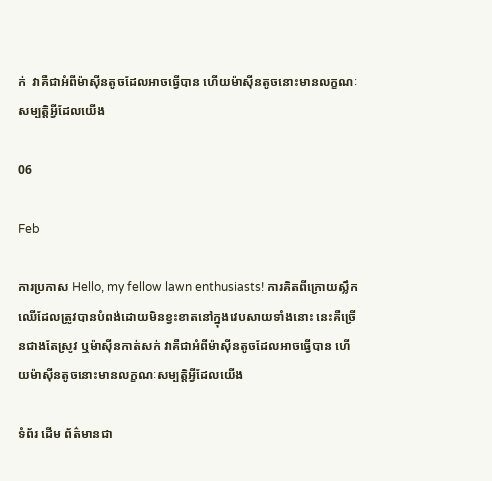ក់  វាគឺជាអំពីម៉ាស៊ីនតូចដែលអាចធ្វើបាន ហើយម៉ាស៊ីនតូចនោះមានលក្ខណៈសម្បត្តិអ្វីដែលយើង

06

Feb

ការប្រកាស Hello, my fellow lawn enthusiasts! ការគិតពីក្រោយស្លឹកឈើដែលត្រូវបានបំពង់ដោយមិនខ្វះខាតនៅក្នុងវេបសាយទាំងនោះ នេះគឺច្រើនជាងតែស្រូវ ឬម៉ាស៊ីនកាត់សក់ វាគឺជាអំពីម៉ាស៊ីនតូចដែលអាចធ្វើបាន ហើយម៉ាស៊ីនតូចនោះមានលក្ខណៈសម្បត្តិអ្វីដែលយើង

ទំព័រ ដើម ព័ត៌មានជា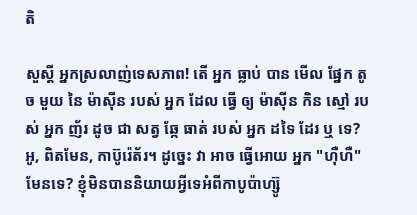តិ

សួស្តី អ្នកស្រលាញ់ទេសភាព! តើ អ្នក ធ្លាប់ បាន មើល ផ្នែក តូច មួយ នៃ ម៉ាស៊ីន របស់ អ្នក ដែល ធ្វើ ឲ្យ ម៉ាស៊ីន កិន ស្មៅ របស់ អ្នក ញ័រ ដូច ជា សត្វ ឆ្កែ ធាត់ របស់ អ្នក ដទៃ ដែរ ឬ ទេ? អូ, ពិតមែន, កាប៊ូរ៉េត័រ។ ដូច្នេះ វា អាច ធ្វើអោយ អ្នក "ហ៊ឺហឺ" មែនទេ? ខ្ញុំមិនបាននិយាយអ្វីទេអំពីកាបូប៉ាហ្ស៊ូ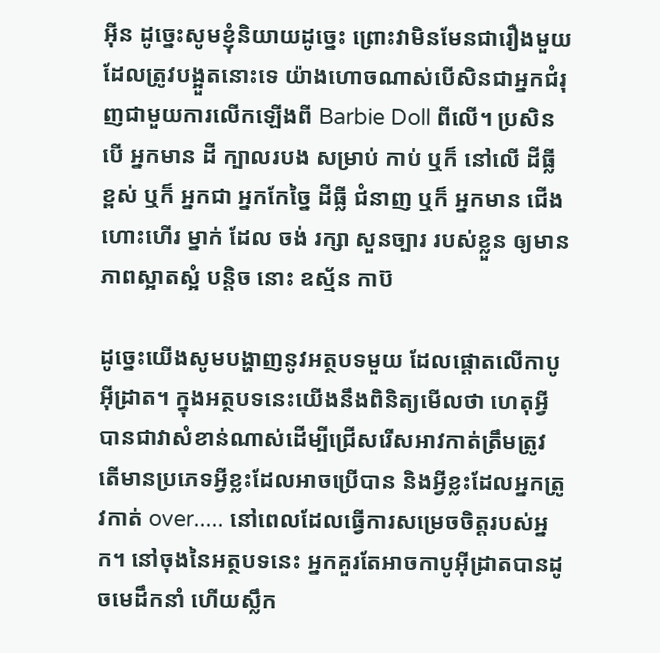អ៊ីន ដូច្នេះសូមខ្ញុំនិយាយដូច្នេះ ព្រោះវាមិនមែនជារឿងមួយដែលត្រូវបង្អួតនោះទេ យ៉ាងហោចណាស់បើសិនជាអ្នកជំរុញជាមួយការលើកឡើងពី Barbie Doll ពីលើ។ ប្រសិនបើ អ្នកមាន ដី ក្បាលរបង សម្រាប់ កាប់ ឬក៏ នៅលើ ដីធ្លី ខ្ពស់ ឬក៏ អ្នកជា អ្នកកែច្នៃ ដីធ្លី ជំនាញ ឬក៏ អ្នកមាន ជើង ហោះហើរ ម្នាក់ ដែល ចង់ រក្សា សួនច្បារ របស់ខ្លួន ឲ្យមាន ភាពស្អាតស្អំ បន្តិច នោះ ឧស្ម័ន កាប៊

ដូច្នេះយើងសូមបង្ហាញនូវអត្ថបទមួយ ដែលផ្តោតលើកាបូអ៊ីដ្រាត។ ក្នុងអត្ថបទនេះយើងនឹងពិនិត្យមើលថា ហេតុអ្វីបានជាវាសំខាន់ណាស់ដើម្បីជ្រើសរើសអាវកាត់ត្រឹមត្រូវ តើមានប្រភេទអ្វីខ្លះដែលអាចប្រើបាន និងអ្វីខ្លះដែលអ្នកត្រូវកាត់ over..... នៅពេលដែលធ្វើការសម្រេចចិត្តរបស់អ្នក។ នៅចុងនៃអត្ថបទនេះ អ្នកគួរតែអាចកាបូអ៊ីដ្រាតបានដូចមេដឹកនាំ ហើយស្លឹក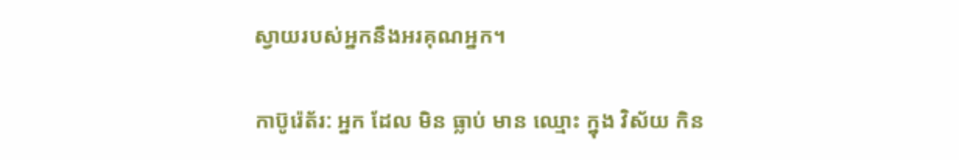ស្វាយរបស់អ្នកនឹងអរគុណអ្នក។

កាប៊ូរ៉េត័រ: អ្នក ដែល មិន ធ្លាប់ មាន ឈ្មោះ ក្នុង វិស័យ កិន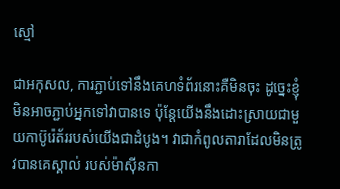ស្មៅ

ជាអកុសល, ការភ្ជាប់ទៅនឹងគេហទំព័រនោះគឺមិនចុះ ដូច្នេះខ្ញុំមិនអាចភ្ជាប់អ្នកទៅវាបានទេ ប៉ុន្តែយើងនឹងដោះស្រាយជាមួយកាប៊ូរ៉េត័ររបស់យើងជាដំបូង។ វាជាកំពូលតារាដែលមិនត្រូវបានគេស្គាល់ របស់ម៉ាស៊ីនកា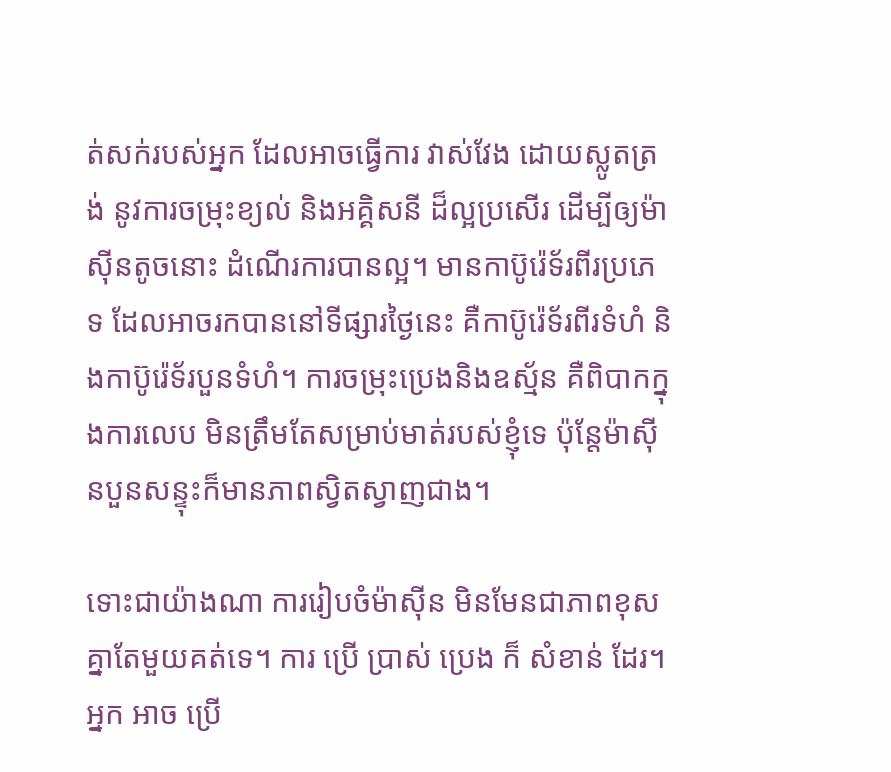ត់សក់របស់អ្នក ដែលអាចធ្វើការ វាស់វែង ដោយស្លូតត្រង់ នូវការចម្រុះខ្យល់ និងអគ្គិសនី ដ៏ល្អប្រសើរ ដើម្បីឲ្យម៉ាស៊ីនតូចនោះ ដំណើរការបានល្អ។ មានកាប៊ូរ៉េទ័រពីរប្រភេទ ដែលអាចរកបាននៅទីផ្សារថ្ងៃនេះ គឺកាប៊ូរ៉េទ័រពីរទំហំ និងកាប៊ូរ៉េទ័របួនទំហំ។ ការចម្រុះប្រេងនិងឧស្ម័ន គឺពិបាកក្នុងការលេប មិនត្រឹមតែសម្រាប់មាត់របស់ខ្ញុំទេ ប៉ុន្តែម៉ាស៊ីនបួនសន្ទុះក៏មានភាពស្វិតស្វាញជាង។

ទោះជាយ៉ាងណា ការរៀបចំម៉ាស៊ីន មិនមែនជាភាពខុសគ្នាតែមួយគត់ទេ។ ការ ប្រើ ប្រាស់ ប្រេង ក៏ សំខាន់ ដែរ។ អ្នក អាច ប្រើ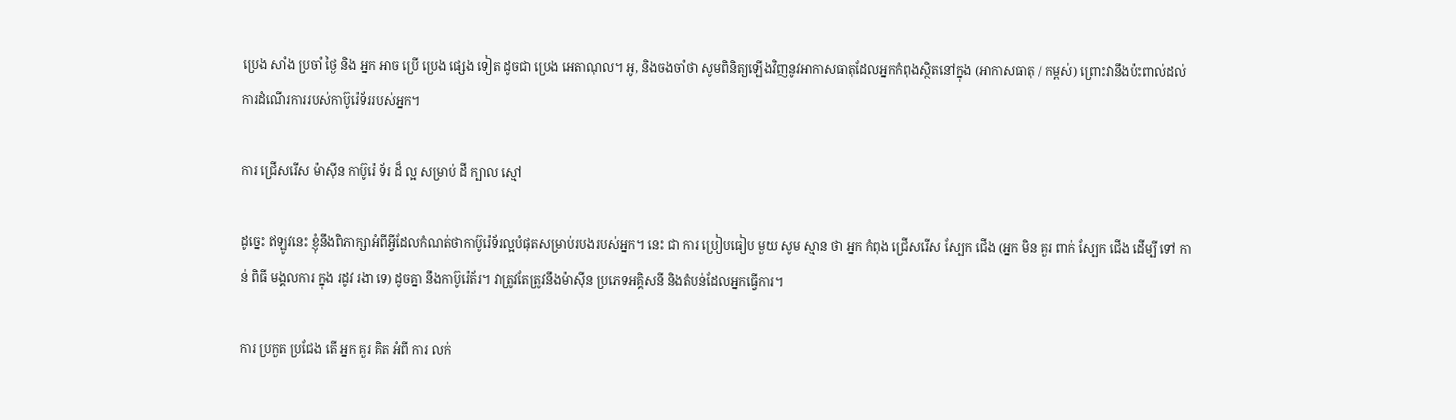ប្រេង សាំង ប្រចាំ ថ្ងៃ និង អ្នក អាច ប្រើ ប្រេង ផ្សេង ទៀត ដូចជា ប្រេង អេតាណុល។ អូ, និងចងចាំថា សូមពិនិត្យឡើងវិញនូវអាកាសធាតុដែលអ្នកកំពុងស្ថិតនៅក្នុង (អាកាសធាតុ / កម្ពស់) ព្រោះវានឹងប៉ះពាល់ដល់ការដំណើរការរបស់កាប៊ូរ៉េទ័ររបស់អ្នក។

ការ ជ្រើសរើស ម៉ាស៊ីន កាប៊ូរ៉េ ទ័រ ដ៏ ល្អ សម្រាប់ ដី ក្បាល ស្មៅ

ដូច្នេះ ឥឡូវនេះ ខ្ញុំនឹងពិភាក្សាអំពីអ្វីដែលកំណត់ថាកាប៊ូរ៉េទ័រល្អបំផុតសម្រាប់របងរបស់អ្នក។ នេះ ជា ការ ប្រៀបធៀប មួយ សូម ស្មាន ថា អ្នក កំពុង ជ្រើសរើស ស្បែក ជើង (អ្នក មិន គួរ ពាក់ ស្បែក ជើង ដើម្បី ទៅ កាន់ ពិធី មង្គលការ ក្នុង រដូវ រងា ទេ) ដូចគ្នា នឹងកាប៊ូរ៉េត័រ។ វាត្រូវតែត្រូវនឹងម៉ាស៊ីន ប្រភេទអគ្គិសនី និងតំបន់ដែលអ្នកធ្វើការ។

ការ ប្រកួត ប្រជែង តើ អ្នក គួរ គិត អំពី ការ លក់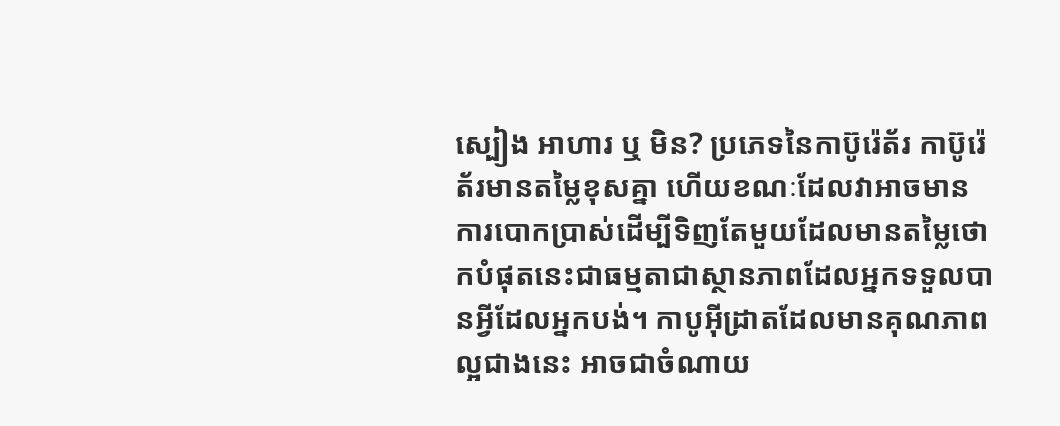ស្បៀង អាហារ ឬ មិន? ប្រភេទនៃកាប៊ូរ៉េត័រ កាប៊ូរ៉េត័រមានតម្លៃខុសគ្នា ហើយខណៈដែលវាអាចមានការបោកប្រាស់ដើម្បីទិញតែមួយដែលមានតម្លៃថោកបំផុតនេះជាធម្មតាជាស្ថានភាពដែលអ្នកទទួលបានអ្វីដែលអ្នកបង់។ កាបូអ៊ីដ្រាតដែលមានគុណភាពល្អជាងនេះ អាចជាចំណាយ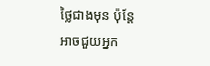ថ្លៃជាងមុន ប៉ុន្តែអាចជួយអ្នក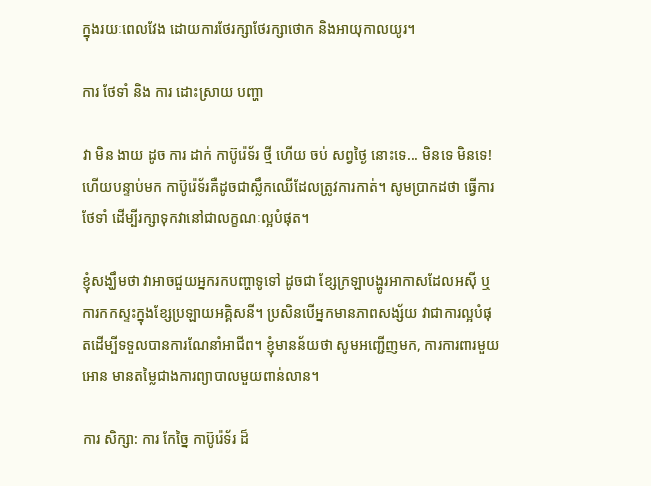ក្នុងរយៈពេលវែង ដោយការថែរក្សាថែរក្សាថោក និងអាយុកាលយូរ។

ការ ថែទាំ និង ការ ដោះស្រាយ បញ្ហា

វា មិន ងាយ ដូច ការ ដាក់ កាប៊ូរ៉េទ័រ ថ្មី ហើយ ចប់ សព្វថ្ងៃ នោះទេ... មិនទេ មិនទេ! ហើយបន្ទាប់មក កាប៊ូរ៉េទ័រគឺដូចជាស្លឹកឈើដែលត្រូវការកាត់។ សូមប្រាកដថា ធ្វើការថែទាំ ដើម្បីរក្សាទុកវានៅជាលក្ខណៈល្អបំផុត។

ខ្ញុំសង្ឃឹមថា វាអាចជួយអ្នករកបញ្ហាទូទៅ ដូចជា ខ្សែក្រឡាបង្ហូរអាកាសដែលអសុី ឬការកកស្ទះក្នុងខ្សែប្រឡាយអគ្គិសនី។ ប្រសិនបើអ្នកមានភាពសង្ស័យ វាជាការល្អបំផុតដើម្បីទទួលបានការណែនាំអាជីព។ ខ្ញុំមានន័យថា សូមអញ្ជើញមក, ការការពារមួយអោន មានតម្លៃជាងការព្យាបាលមួយពាន់លាន។

ការ សិក្សា: ការ កែច្នៃ កាប៊ូរ៉េទ័រ ដ៏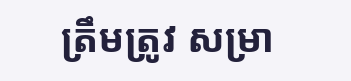ត្រឹមត្រូវ សម្រា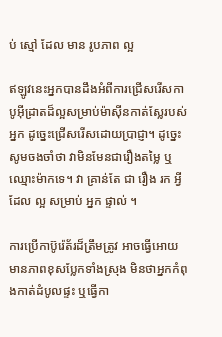ប់ ស្មៅ ដែល មាន រូបភាព ល្អ

ឥឡូវនេះអ្នកបានដឹងអំពីការជ្រើសរើសកាបូអ៊ីដ្រាតដ៏ល្អសម្រាប់ម៉ាស៊ីនកាត់ស្លែរបស់អ្នក ដូច្នេះជ្រើសរើសដោយប្រាជ្ញា។ ដូច្នេះ សូមចងចាំថា វាមិនមែនជារឿងតម្លៃ ឬឈ្មោះម៉ាកទេ។ វា គ្រាន់តែ ជា រឿង រក អ្វី ដែល ល្អ សម្រាប់ អ្នក ផ្ទាល់ ។

ការប្រើកាប៊ូរ៉េត័រដ៏ត្រឹមត្រូវ អាចធ្វើអោយមានភាពខុសប្លែកទាំងស្រុង មិនថាអ្នកកំពុងកាត់ដំបូលផ្ទះ ឬធ្វើកា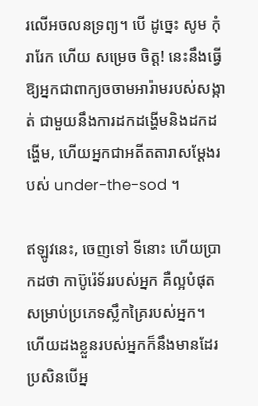រលើអចលនទ្រព្យ។ បើ ដូច្នេះ សូម កុំ រារែក ហើយ សម្រេច ចិត្ត! នេះនឹងធ្វើឱ្យអ្នកជាពាក្យចចាមអារ៉ាមរបស់សង្កាត់ ជាមួយនឹងការដកដង្ហើមនិងដកដង្ហើម, ហើយអ្នកជាអតីតតារាសម្តែងរបស់ under-the-sod ។

ឥឡូវនេះ, ចេញទៅ ទីនោះ ហើយប្រាកដថា កាប៊ូរ៉េទ័ររបស់អ្នក គឺល្អបំផុតសម្រាប់ប្រភេទស្លឹកគ្រៃរបស់អ្នក។ ហើយដងខ្លួនរបស់អ្នកក៏នឹងមានដែរ ប្រសិនបើអ្ន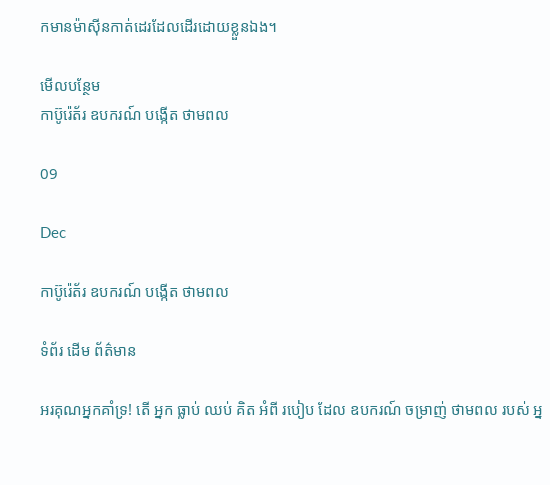កមានម៉ាស៊ីនកាត់ដេរដែលដើរដោយខ្លួនឯង។

មើលបន្ថែម
កាប៊ូរ៉េត័រ ឧបករណ៍ បង្កើត ថាមពល

09

Dec

កាប៊ូរ៉េត័រ ឧបករណ៍ បង្កើត ថាមពល

ទំព័រ ដើម ព័ត៌មាន

អរគុណអ្នកគាំទ្រ! តើ អ្នក ធ្លាប់ ឈប់ គិត អំពី របៀប ដែល ឧបករណ៍ ចម្រាញ់ ថាមពល របស់ អ្ន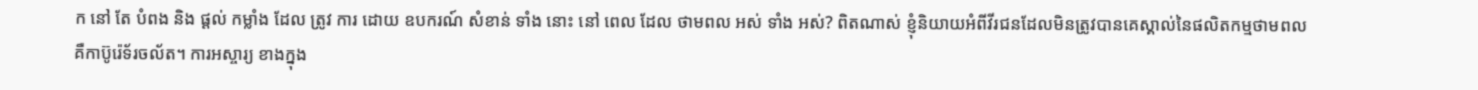ក នៅ តែ បំពង និង ផ្តល់ កម្លាំង ដែល ត្រូវ ការ ដោយ ឧបករណ៍ សំខាន់ ទាំង នោះ នៅ ពេល ដែល ថាមពល អស់ ទាំង អស់? ពិតណាស់ ខ្ញុំនិយាយអំពីវីរជនដែលមិនត្រូវបានគេស្គាល់នៃផលិតកម្មថាមពល គឺកាប៊ូរ៉េទ័រចល័ត។ ការអស្ចារ្យ ខាងក្នុង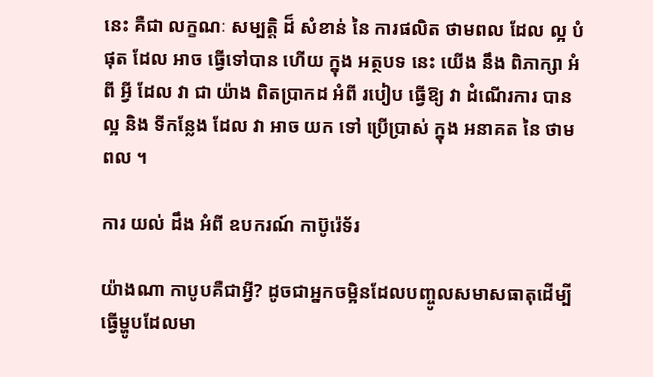នេះ គឺជា លក្ខណៈ សម្បត្តិ ដ៏ សំខាន់ នៃ ការផលិត ថាមពល ដែល ល្អ បំផុត ដែល អាច ធ្វើទៅបាន ហើយ ក្នុង អត្ថបទ នេះ យើង នឹង ពិភាក្សា អំពី អ្វី ដែល វា ជា យ៉ាង ពិតប្រាកដ អំពី របៀប ធ្វើឱ្យ វា ដំណើរការ បាន ល្អ និង ទីកន្លែង ដែល វា អាច យក ទៅ ប្រើប្រាស់ ក្នុង អនាគត នៃ ថាមពល ។

ការ យល់ ដឹង អំពី ឧបករណ៍ កាប៊ូរ៉េទ័រ

យ៉ាងណា កាបូបគឺជាអ្វី? ដូចជាអ្នកចម្អិនដែលបញ្ចូលសមាសធាតុដើម្បីធ្វើម្ហូបដែលមា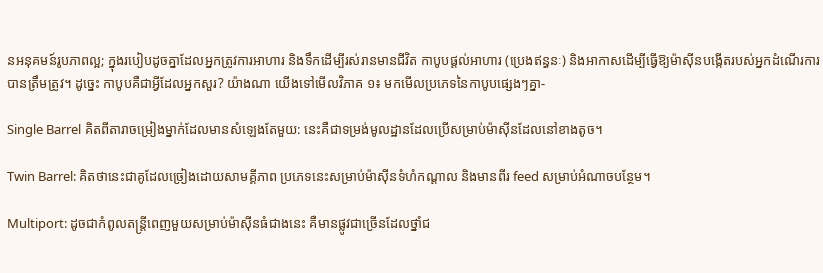នអនុគមន៍រូបភាពល្អ; ក្នុងរបៀបដូចគ្នាដែលអ្នកត្រូវការអាហារ និងទឹកដើម្បីរស់រានមានជីវិត កាបូបផ្តល់អាហារ (ប្រេងឥន្ធនៈ) និងអាកាសដើម្បីធ្វើឱ្យម៉ាស៊ីនបង្កើតរបស់អ្នកដំណើរការបានត្រឹមត្រូវ។ ដូច្នេះ កាបូបគឺជាអ្វីដែលអ្នកសួរ? យ៉ាងណា យើងទៅមើលវិភាគ ១៖ មកមើលប្រភេទនៃកាបូបផ្សេងៗគ្នា-

Single Barrel គិតពីតារាចម្រៀងម្នាក់ដែលមានសំឡេងតែមួយ: នេះគឺជាទម្រង់មូលដ្ឋានដែលប្រើសម្រាប់ម៉ាស៊ីនដែលនៅខាងតូច។

Twin Barrel: គិតថានេះជាគូដែលច្រៀងដោយសាមគ្គីភាព ប្រភេទនេះសម្រាប់ម៉ាស៊ីនទំហំកណ្តាល និងមានពីរ feed សម្រាប់អំណាចបន្ថែម។

Multiport: ដូចជាកំពូលតន្ត្រីពេញមួយសម្រាប់ម៉ាស៊ីនធំជាងនេះ គឺមានផ្លូវជាច្រើនដែលថ្នាំជ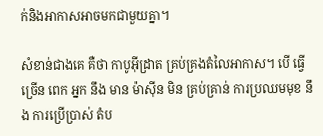ក់និងអាកាសអាចមកជាមួយគ្នា។

សំខាន់ជាងគេ គឺថា កាបូអ៊ីដ្រាត គ្រប់គ្រងតំលៃអាកាស។ បើ ធ្វើ ច្រើន ពេក អ្នក នឹង មាន ម៉ាស៊ីន មិន គ្រប់គ្រាន់ ការប្រឈមមុខ នឹង ការប្រើប្រាស់ តំប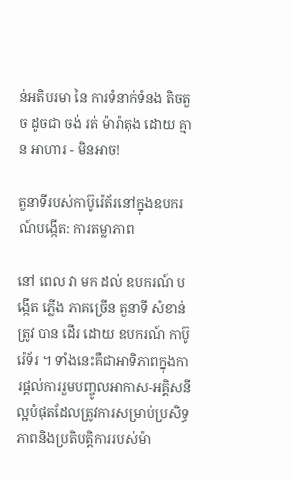ន់អតិបរមា នៃ ការទំនាក់ទំនង តិចតួច ដូចជា ចង់ រត់ ម៉ារ៉ាតុង ដោយ គ្មាន អាហារ - មិនអាច!

តួនាទីរបស់កាប៊ូរ៉េត័រនៅក្នុងឧបករណ៍បង្កើត: ការតម្លាភាព

នៅ ពេល វា មក ដល់ ឧបករណ៍ បង្កើត ភ្លើង ភាគច្រើន តួនាទី សំខាន់ ត្រូវ បាន ដើរ ដោយ ឧបករណ៍ កាប៊ូរ៉េទ័រ ។ ទាំងនេះគឺជាអាទិភាពក្នុងការផ្តល់ការរួមបញ្ចូលអាកាស-អគ្គិសនីល្អបំផុតដែលត្រូវការសម្រាប់ប្រសិទ្ធភាពនិងប្រតិបត្តិការរបស់ម៉ា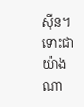ស៊ីន។ ទោះជាយ៉ាងណា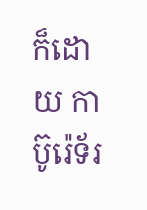ក៏ដោយ កាប៊ូរ៉េទ័រ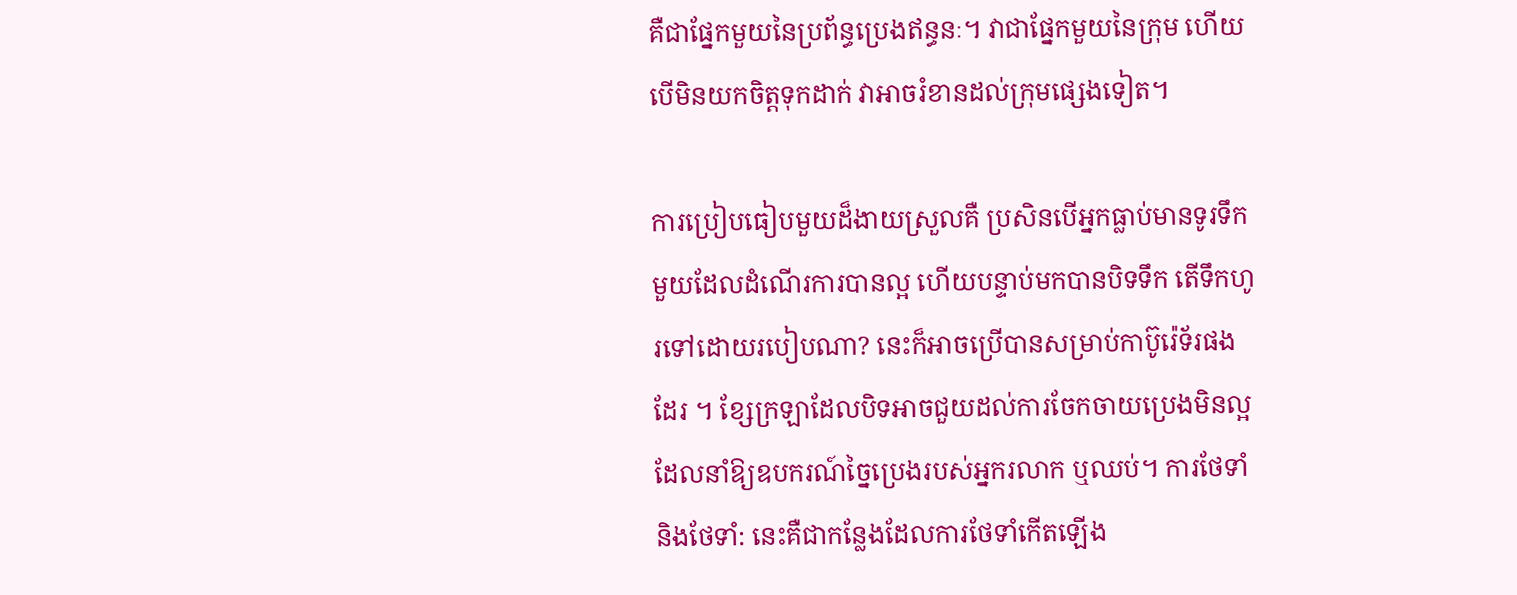គឺជាផ្នែកមួយនៃប្រព័ន្ធប្រេងឥន្ធនៈ។ វាជាផ្នែកមួយនៃក្រុម ហើយបើមិនយកចិត្តទុកដាក់ វាអាចរំខានដល់ក្រុមផ្សេងទៀត។

ការប្រៀបធៀបមួយដ៏ងាយស្រួលគឺ ប្រសិនបើអ្នកធ្លាប់មានទូរទឹកមួយដែលដំណើរការបានល្អ ហើយបន្ទាប់មកបានបិទទឹក តើទឹកហូរទៅដោយរបៀបណា? នេះក៏អាចប្រើបានសម្រាប់កាប៊ូរ៉េទ័រផងដែរ ។ ខ្សែក្រឡាដែលបិទអាចជួយដល់ការចែកចាយប្រេងមិនល្អ ដែលនាំឱ្យឧបករណ៍ច្នៃប្រេងរបស់អ្នករលាក ឬឈប់។ ការថែទាំ និងថែទាំ: នេះគឺជាកន្លែងដែលការថែទាំកើតឡើង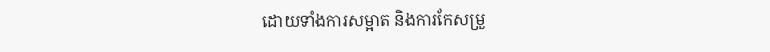ដោយទាំងការសម្អាត និងការកែសម្រួ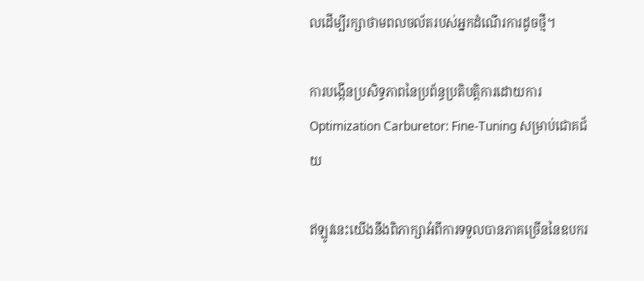លដើម្បីរក្សាថាមពលចល័តរបស់អ្នកដំណើរការដូចថ្មី។

ការបង្កើនប្រសិទ្ធភាពនៃប្រព័ន្ធប្រតិបត្តិការដោយការ Optimization Carburetor: Fine-Tuning សម្រាប់ជោគជ័យ

ឥឡូវនេះយើងនឹងពិភាក្សាអំពីការទទួលបានភាគច្រើននៃឧបករ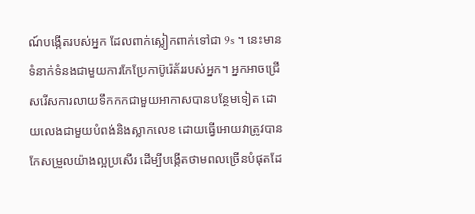ណ៍បង្កើតរបស់អ្នក ដែលពាក់ស្លៀកពាក់ទៅជា 9s ។ នេះមានទំនាក់ទំនងជាមួយការកែប្រែកាប៊ូរ៉េត័ររបស់អ្នក។ អ្នកអាចជ្រើសរើសការលាយទឹកកកជាមួយអាកាសបានបន្ថែមទៀត ដោយលេងជាមួយបំពង់និងស្លាកលេខ ដោយធ្វើអោយវាត្រូវបានកែសម្រួលយ៉ាងល្អប្រសើរ ដើម្បីបង្កើតថាមពលច្រើនបំផុតដែ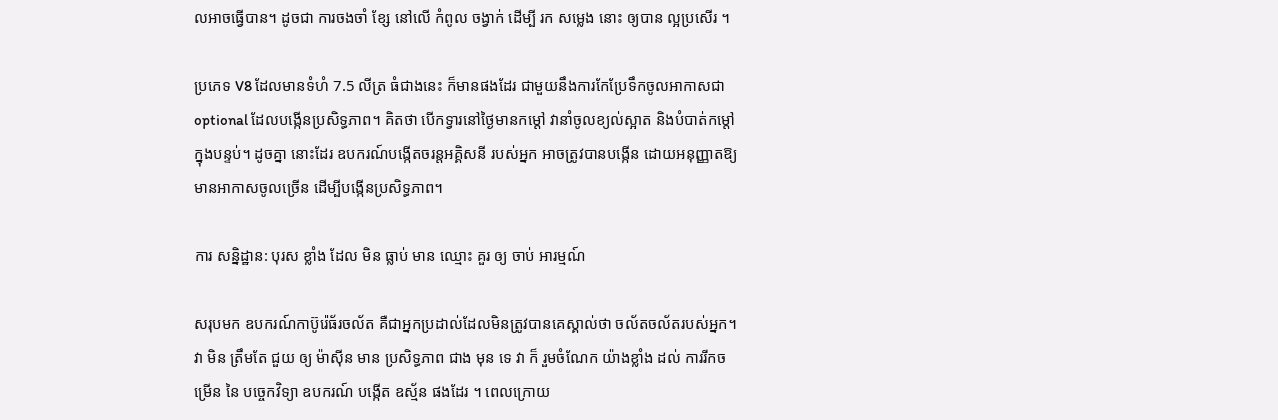លអាចធ្វើបាន។ ដូចជា ការចងចាំ ខ្សែ នៅលើ កំពូល ចង្វាក់ ដើម្បី រក សម្លេង នោះ ឲ្យបាន ល្អប្រសើរ ។

ប្រភេទ V8 ដែលមានទំហំ 7.5 លីត្រ ធំជាងនេះ ក៏មានផងដែរ ជាមួយនឹងការកែប្រែទឹកចូលអាកាសជា optional ដែលបង្កើនប្រសិទ្ធភាព។ គិតថា បើកទ្វារនៅថ្ងៃមានកម្តៅ វានាំចូលខ្យល់ស្អាត និងបំបាត់កម្តៅក្នុងបន្ទប់។ ដូចគ្នា នោះដែរ ឧបករណ៍បង្កើតចរន្តអគ្គិសនី របស់អ្នក អាចត្រូវបានបង្កើន ដោយអនុញ្ញាតឱ្យមានអាកាសចូលច្រើន ដើម្បីបង្កើនប្រសិទ្ធភាព។

ការ សន្និដ្ឋាន: បុរស ខ្លាំង ដែល មិន ធ្លាប់ មាន ឈ្មោះ គួរ ឲ្យ ចាប់ អារម្មណ៍

សរុបមក ឧបករណ៍កាប៊ូរ៉េធ័រចល័ត គឺជាអ្នកប្រដាល់ដែលមិនត្រូវបានគេស្គាល់ថា ចល័តចល័តរបស់អ្នក។ វា មិន ត្រឹមតែ ជួយ ឲ្យ ម៉ាស៊ីន មាន ប្រសិទ្ធភាព ជាង មុន ទេ វា ក៏ រួមចំណែក យ៉ាងខ្លាំង ដល់ ការរីកចម្រើន នៃ បច្ចេកវិទ្យា ឧបករណ៍ បង្កើត ឧស្ម័ន ផងដែរ ។ ពេលក្រោយ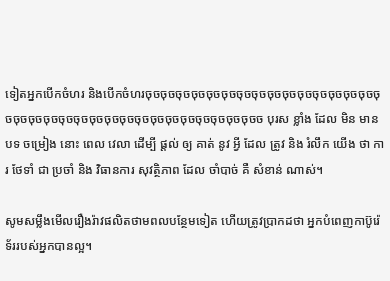ទៀតអ្នកបើកចំហរ និងបើកចំហរចុចចុចចុចចុចចុចចុចចុចចុចចុចចុចចុចចុចចុចចុចចុចចុចចុចចុចចុចចុចចុចចុចចុចចុចចុចចុចចុចចុចចុចចុចចុចចុចច បុរស ខ្លាំង ដែល មិន មាន បទ ចម្រៀង នោះ ពេល វេលា ដើម្បី ផ្តល់ ឲ្យ គាត់ នូវ អ្វី ដែល ត្រូវ និង រំលឹក យើង ថា ការ ថែទាំ ជា ប្រចាំ និង វិធានការ សុវត្ថិភាព ដែល ចាំបាច់ គឺ សំខាន់ ណាស់។

សូមសម្លឹងមើលរឿងរ៉ាវផលិតថាមពលបន្ថែមទៀត ហើយត្រូវប្រាកដថា អ្នកបំពេញកាប៊ូរ៉េទ័ររបស់អ្នកបានល្អ។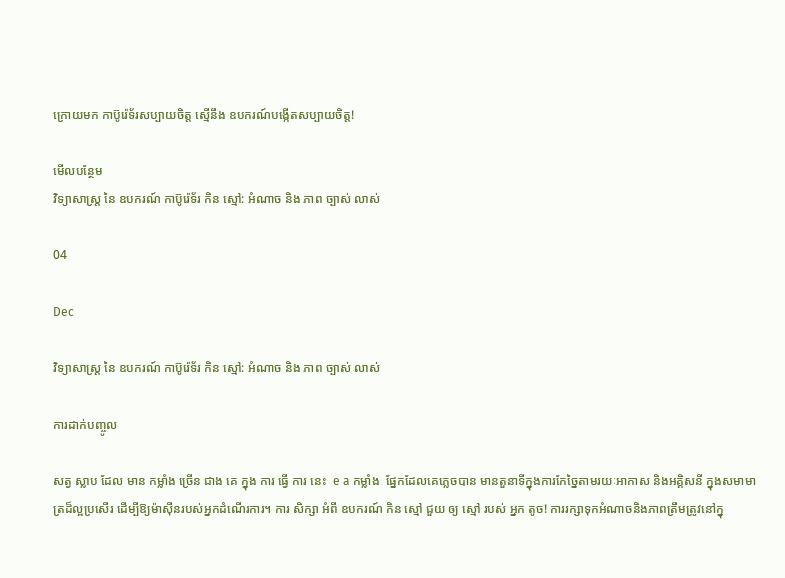ក្រោយមក កាប៊ូរ៉េទ័រសប្បាយចិត្ត ស្មើនឹង ឧបករណ៍បង្កើតសប្បាយចិត្ត!

មើលបន្ថែម
វិទ្យាសាស្ត្រ នៃ ឧបករណ៍ កាប៊ូរ៉េទ័រ កិន ស្មៅ: អំណាច និង ភាព ច្បាស់ លាស់

04

Dec

វិទ្យាសាស្ត្រ នៃ ឧបករណ៍ កាប៊ូរ៉េទ័រ កិន ស្មៅ: អំណាច និង ភាព ច្បាស់ លាស់

ការដាក់បញ្ចូល

សត្វ ស្លាប ដែល មាន កម្លាំង ច្រើន ជាង គេ ក្នុង ការ ធ្វើ ការ នេះ  e a កម្លាំង  ផ្នែកដែលគេភ្លេចបាន មានតួនាទីក្នុងការកែច្នៃតាមរយៈអាកាស និងអគ្គិសនី ក្នុងសមាមាត្រដ៏ល្អប្រសើរ ដើម្បីឱ្យម៉ាស៊ីនរបស់អ្នកដំណើរការ។ ការ សិក្សា អំពី ឧបករណ៍ កិន ស្មៅ ជួយ ឲ្យ ស្មៅ របស់ អ្នក តូច! ការរក្សាទុកអំណាចនិងភាពត្រឹមត្រូវនៅក្នុ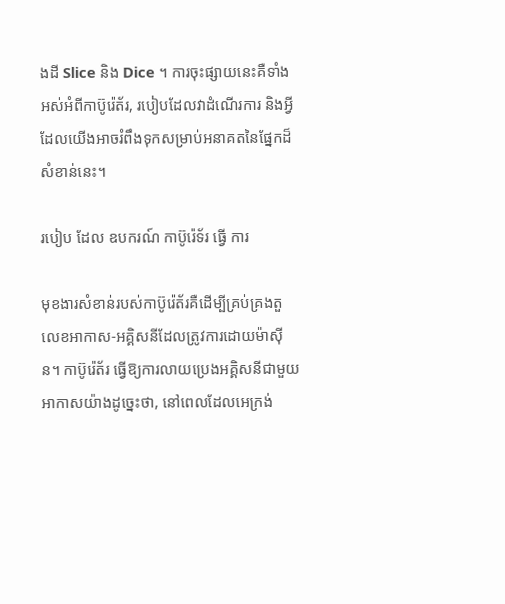ងដី Slice និង Dice ។ ការចុះផ្សាយនេះគឺទាំងអស់អំពីកាប៊ូរ៉េត័រ, របៀបដែលវាដំណើរការ និងអ្វីដែលយើងអាចរំពឹងទុកសម្រាប់អនាគតនៃផ្នែកដ៏សំខាន់នេះ។

របៀប ដែល ឧបករណ៍ កាប៊ូរ៉េទ័រ ធ្វើ ការ

មុខងារសំខាន់របស់កាប៊ូរ៉េត័រគឺដើម្បីគ្រប់គ្រងតួលេខអាកាស-អគ្គិសនីដែលត្រូវការដោយម៉ាស៊ីន។ កាប៊ូរ៉េត័រ ធ្វើឱ្យការលាយប្រេងអគ្គិសនីជាមួយអាកាសយ៉ាងដូច្នេះថា, នៅពេលដែលអេក្រង់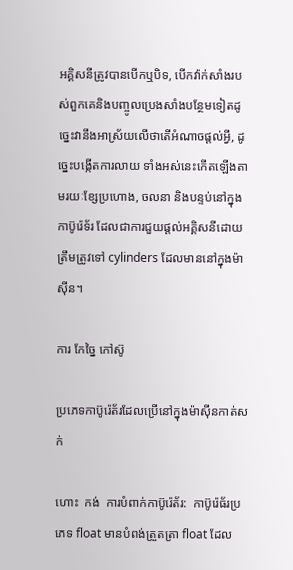អគ្គិសនីត្រូវបានបើកឬបិទ, បើកវ៉ាក់សាំងរបស់ពួកគេនិងបញ្ចូលប្រេងសាំងបន្ថែមទៀតដូច្នេះវានឹងអាស្រ័យលើថាតើអំណាចផ្តល់អ្វី, ដូច្នេះបង្កើតការលាយ ទាំងអស់នេះកើតឡើងតាមរយៈខ្សែប្រហោង, ចលនា និងបន្ទប់នៅក្នុងកាប៊ូរ៉េទ័រ ដែលជាការជួយផ្តល់អគ្គិសនីដោយត្រឹមត្រូវទៅ cylinders ដែលមាននៅក្នុងម៉ាស៊ីន។

ការ កែច្នៃ កៅស៊ូ

ប្រភេទកាប៊ូរ៉េត័រដែលប្រើនៅក្នុងម៉ាស៊ីនកាត់សក់

ហោះ  កង់  ការបំពាក់កាប៊ូរ៉េត័រ:  កាប៊ូរ៉េធ័រប្រភេទ float មានបំពង់ត្រួតត្រា float ដែល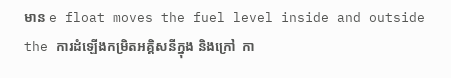មាន e float moves the fuel level inside and outside the ការដំឡើងកម្រិតអគ្គិសនីក្នុង និងក្រៅ  កា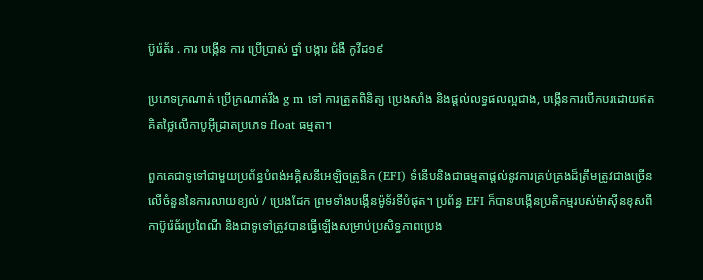ប៊ូរ៉េត័រ . ការ បង្កើន ការ ប្រើប្រាស់ ថ្នាំ បង្ការ ជំងឺ កូវីដ១៩

ប្រភេទក្រណាត់ ប្រើក្រណាត់រឹង g m ទៅ ការត្រួតពិនិត្យ ប្រេងសាំង និងផ្តល់លទ្ធផលល្អជាង, បង្កើនការបើកបរដោយឥតគិតថ្លៃលើកាបូអ៊ីដ្រាតប្រភេទ float ធម្មតា។

ពួកគេជាទូទៅជាមួយប្រព័ន្ធបំពង់អគ្គិសនីអេឡិចត្រូនិក (EFI) ទំនើបនិងជាធម្មតាផ្តល់នូវការគ្រប់គ្រងដ៏ត្រឹមត្រូវជាងច្រើនលើចំនួននៃការលាយខ្យល់ / ប្រេងដែក ព្រមទាំងបង្កើនម៉ូទ័រទីបំផុត។ ប្រព័ន្ធ EFI ក៏បានបង្កើនប្រតិកម្មរបស់ម៉ាស៊ីនខុសពីកាប៊ូរ៉េធ័រប្រពៃណី និងជាទូទៅត្រូវបានធ្វើឡើងសម្រាប់ប្រសិទ្ធភាពប្រេង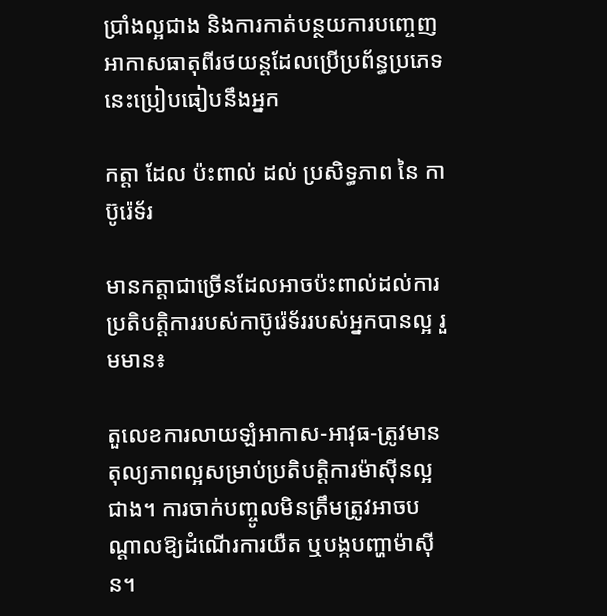ប្រាំងល្អជាង និងការកាត់បន្ថយការបញ្ចេញអាកាសធាតុពីរថយន្តដែលប្រើប្រព័ន្ធប្រភេទនេះប្រៀបធៀបនឹងអ្នក

កត្តា ដែល ប៉ះពាល់ ដល់ ប្រសិទ្ធភាព នៃ កាប៊ូរ៉េទ័រ

មានកត្តាជាច្រើនដែលអាចប៉ះពាល់ដល់ការប្រតិបត្តិការរបស់កាប៊ូរ៉េទ័ររបស់អ្នកបានល្អ រួមមាន៖

តួលេខការលាយឡំអាកាស-អាវុធ-ត្រូវមានតុល្យភាពល្អសម្រាប់ប្រតិបត្តិការម៉ាស៊ីនល្អជាង។ ការចាក់បញ្ចូលមិនត្រឹមត្រូវអាចបណ្តាលឱ្យដំណើរការយឺត ឬបង្កបញ្ហាម៉ាស៊ីន។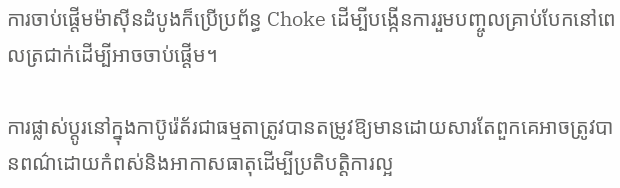ការចាប់ផ្តើមម៉ាស៊ីនដំបូងក៏ប្រើប្រព័ន្ធ Choke ដើម្បីបង្កើនការរួមបញ្ចូលគ្រាប់បែកនៅពេលត្រជាក់ដើម្បីអាចចាប់ផ្តើម។

ការផ្លាស់ប្តូរនៅក្នុងកាប៊ូរ៉េត័រជាធម្មតាត្រូវបានតម្រូវឱ្យមានដោយសារតែពួកគេអាចត្រូវបានពណ៌ដោយកំពស់និងអាកាសធាតុដើម្បីប្រតិបត្តិការល្អ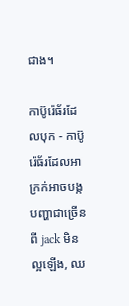ជាង។

កាប៊ូរ៉េធ័រដែលបុក - កាប៊ូរ៉េធ័រដែលអាក្រក់អាចបង្កបញ្ហាជាច្រើនពី jack មិនល្អឡើង, ឈ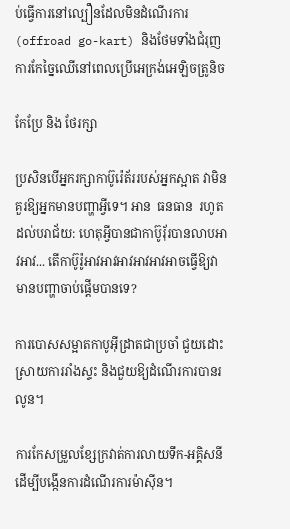ប់ធ្វើការនៅល្បឿនដែលមិនដំណើរការ (offroad go-kart) និងថែមទាំងជំរុញការកែច្នៃឈើនៅពេលប្រើអេក្រង់អេឡិចត្រូនិច

កែប្រែ និង ថែរក្សា

ប្រសិនបើអ្នករក្សាកាប៊ូរ៉េត័ររបស់អ្នកស្អាត វាមិនគួរឱ្យអ្នកមានបញ្ហាអ្វីទេ។ អាន  ធនធាន  រហូតដល់បរាជ័យ: ហេតុអ្វីបានជាកាប៊ូរ៉័របានលាបអាវអាវ... តើកាប៊ូរ៉ូអាវអាវអាវអាវអាវអាចធ្វើឱ្យវាមានបញ្ហាចាប់ផ្តើមបានទេ?

ការបោសសម្អាតកាបូអ៊ីដ្រាតជាប្រចាំ ជួយដោះស្រាយការរាំងស្ទះ និងជួយឱ្យដំណើរការបានរលូន។

ការកែសម្រួលខ្សែក្រវាត់ការលាយទឹក-អគ្គិសនីដើម្បីបង្កើនការដំណើរការម៉ាស៊ីន។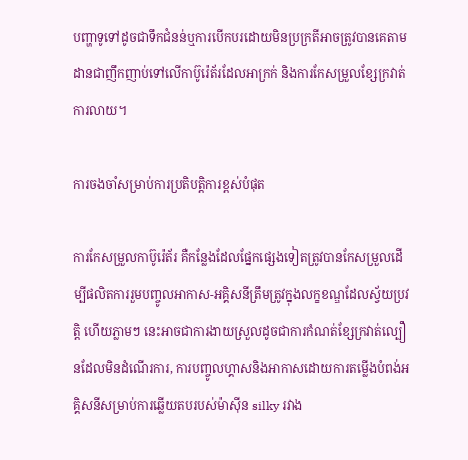បញ្ហាទូទៅដូចជាទឹកជំនន់ឬការបើកបរដោយមិនប្រក្រតីអាចត្រូវបានគេតាមដានជាញឹកញាប់ទៅលើកាប៊ូរ៉េត័រដែលអាក្រក់ និងការកែសម្រួលខ្សែក្រវាត់ការលាយ។

ការចងចាំសម្រាប់ការប្រតិបត្តិការខ្ពស់បំផុត

ការកែសម្រួលកាប៊ូរ៉េត័រ គឺកន្លែងដែលផ្នែកផ្សេងទៀតត្រូវបានកែសម្រួលដើម្បីផលិតការរួមបញ្ចូលអាកាស-អគ្គិសនីត្រឹមត្រូវក្នុងលក្ខខណ្ឌដែលស្វ័យប្រវត្តិ ហើយភ្លាមៗ នេះអាចជាការងាយស្រួលដូចជាការកំណត់ខ្សែក្រវាត់ល្បឿនដែលមិនដំណើរការ, ការបញ្ចូលហ្គាសនិងអាកាសដោយការតម្លើងបំពង់អគ្គិសនីសម្រាប់ការឆ្លើយតបរបស់ម៉ាស៊ីន silky រវាង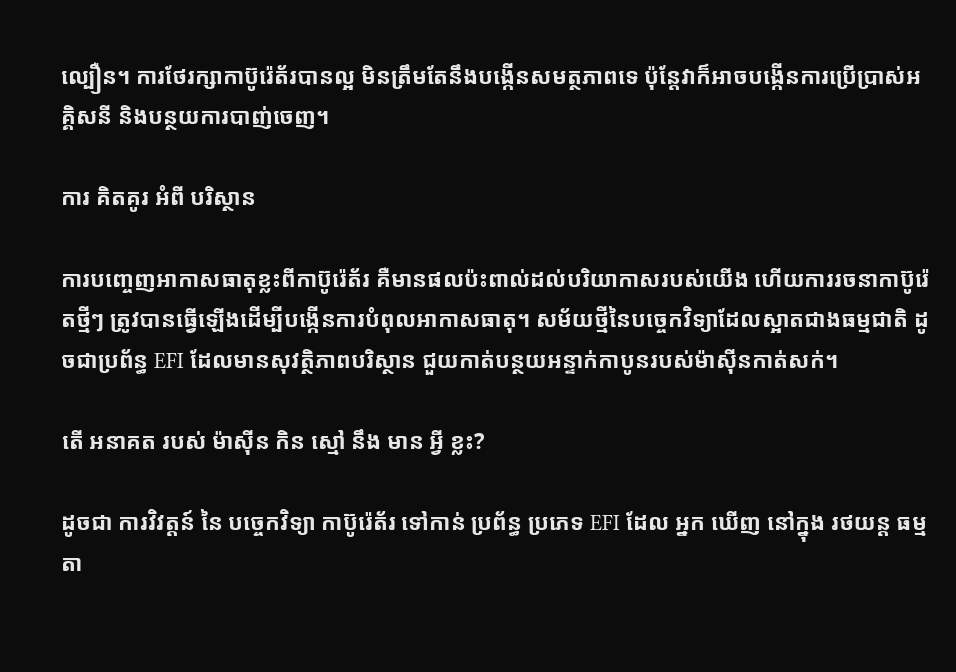ល្បឿន។ ការថែរក្សាកាប៊ូរ៉េត័របានល្អ មិនត្រឹមតែនឹងបង្កើនសមត្ថភាពទេ ប៉ុន្តែវាក៏អាចបង្កើនការប្រើប្រាស់អគ្គិសនី និងបន្ថយការបាញ់ចេញ។

ការ គិតគូរ អំពី បរិស្ថាន

ការបញ្ចេញអាកាសធាតុខ្លះពីកាប៊ូរ៉េត័រ គឺមានផលប៉ះពាល់ដល់បរិយាកាសរបស់យើង ហើយការរចនាកាប៊ូរ៉េតថ្មីៗ ត្រូវបានធ្វើឡើងដើម្បីបង្កើនការបំពុលអាកាសធាតុ។ សម័យថ្មីនៃបច្ចេកវិទ្យាដែលស្អាតជាងធម្មជាតិ ដូចជាប្រព័ន្ធ EFI ដែលមានសុវត្ថិភាពបរិស្ថាន ជួយកាត់បន្ថយអន្ទាក់កាបូនរបស់ម៉ាស៊ីនកាត់សក់។

តើ អនាគត របស់ ម៉ាស៊ីន កិន ស្មៅ នឹង មាន អ្វី ខ្លះ?

ដូចជា ការវិវត្តន៍ នៃ បច្ចេកវិទ្យា កាប៊ូរ៉េត័រ ទៅកាន់ ប្រព័ន្ធ ប្រភេទ EFI ដែល អ្នក ឃើញ នៅក្នុង រថយន្ត ធម្មតា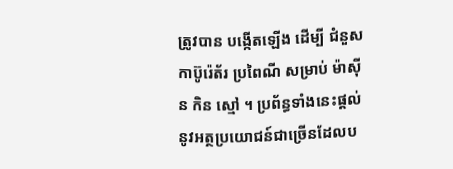ត្រូវបាន បង្កើតឡើង ដើម្បី ជំនួស កាប៊ូរ៉េត័រ ប្រពៃណី សម្រាប់ ម៉ាស៊ីន កិន ស្មៅ ។ ប្រព័ន្ធទាំងនេះផ្តល់នូវអត្ថប្រយោជន៍ជាច្រើនដែលប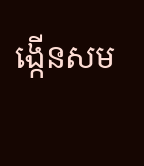ង្កើនសម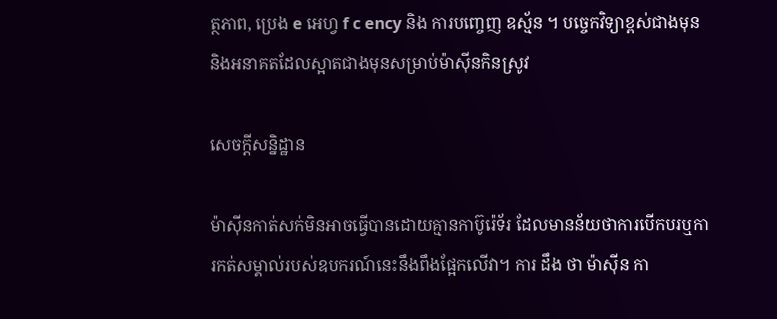ត្ថភាព, ប្រេង e អេហ្វ f c ency និង ការបញ្ចេញ ឧស្ម័ន ។ បច្ចេកវិទ្យាខ្ពស់ជាងមុន និងអនាគតដែលស្អាតជាងមុនសម្រាប់ម៉ាស៊ីនកិនស្រូវ

សេចក្តីសន្និដ្ឋាន

ម៉ាស៊ីនកាត់សក់មិនអាចធ្វើបានដោយគ្មានកាប៊ូរ៉េទ័រ ដែលមានន័យថាការបើកបរឬការកត់សម្គាល់របស់ឧបករណ៍នេះនឹងពឹងផ្អែកលើវា។ ការ ដឹង ថា ម៉ាស៊ីន កា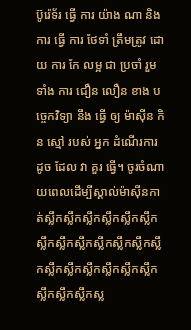ប៊ូរ៉េទ័រ ធ្វើ ការ យ៉ាង ណា និង ការ ធ្វើ ការ ថែទាំ ត្រឹមត្រូវ ដោយ ការ កែ លម្អ ជា ប្រចាំ រួម ទាំង ការ ជឿន លឿន ខាង បច្ចេកវិទ្យា នឹង ធ្វើ ឲ្យ ម៉ាស៊ីន កិន ស្មៅ របស់ អ្នក ដំណើរការ ដូច ដែល វា គួរ ធ្វើ។ ចូរចំណាយពេលដើម្បីស្គាល់ម៉ាស៊ីនកាត់ស្លឹកស្លឹកស្លឹកស្លឹកស្លឹកស្លឹកស្លឹកស្លឹកស្លឹកស្លឹកស្លឹកស្លឹកស្លឹកស្លឹកស្លឹកស្លឹកស្លឹកស្លឹកស្លឹកស្លឹកស្លឹកស្លឹកស្ល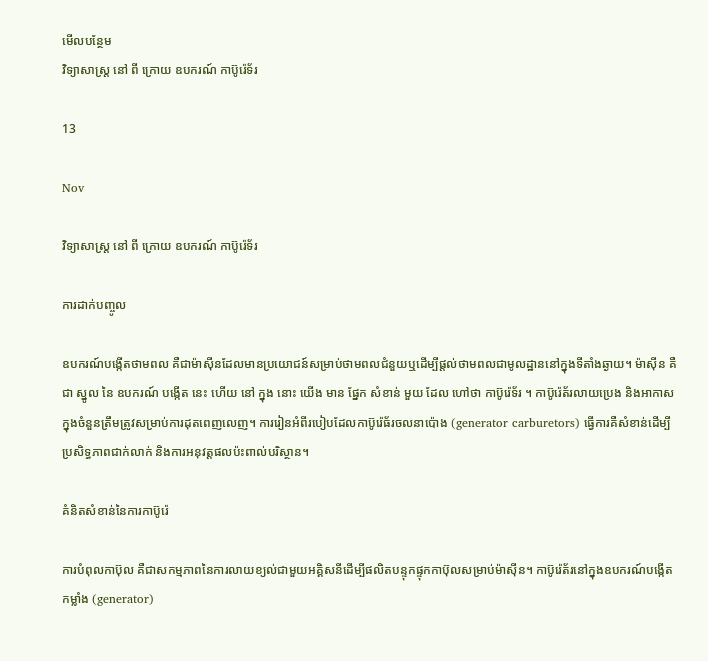មើលបន្ថែម
វិទ្យាសាស្ត្រ នៅ ពី ក្រោយ ឧបករណ៍ កាប៊ូរ៉េទ័រ

13

Nov

វិទ្យាសាស្ត្រ នៅ ពី ក្រោយ ឧបករណ៍ កាប៊ូរ៉េទ័រ

ការដាក់បញ្ចូល

ឧបករណ៍បង្កើតថាមពល គឺជាម៉ាស៊ីនដែលមានប្រយោជន៍សម្រាប់ថាមពលជំនួយឬដើម្បីផ្តល់ថាមពលជាមូលដ្ឋាននៅក្នុងទីតាំងឆ្ងាយ។ ម៉ាស៊ីន គឺជា ស្នូល នៃ ឧបករណ៍ បង្កើត នេះ ហើយ នៅ ក្នុង នោះ យើង មាន ផ្នែក សំខាន់ មួយ ដែល ហៅថា កាប៊ូរ៉េទ័រ ។ កាប៊ូរ៉េត័រលាយប្រេង និងអាកាសក្នុងចំនួនត្រឹមត្រូវសម្រាប់ការដុតពេញលេញ។ ការរៀនអំពីរបៀបដែលកាប៊ូរ៉េធ័រចលនាប៉ោង (generator carburetors) ធ្វើការគឺសំខាន់ដើម្បីប្រសិទ្ធភាពជាក់លាក់ និងការអនុវត្តផលប៉ះពាល់បរិស្ថាន។

គំនិតសំខាន់នៃការកាប៊ូរ៉េ

ការបំពុលកាប៊ុល គឺជាសកម្មភាពនៃការលាយខ្យល់ជាមួយអគ្គិសនីដើម្បីផលិតបន្ទុកផ្ទុកកាប៊ុលសម្រាប់ម៉ាស៊ីន។ កាប៊ូរ៉េត័រនៅក្នុងឧបករណ៍បង្កើតកម្លាំង (generator)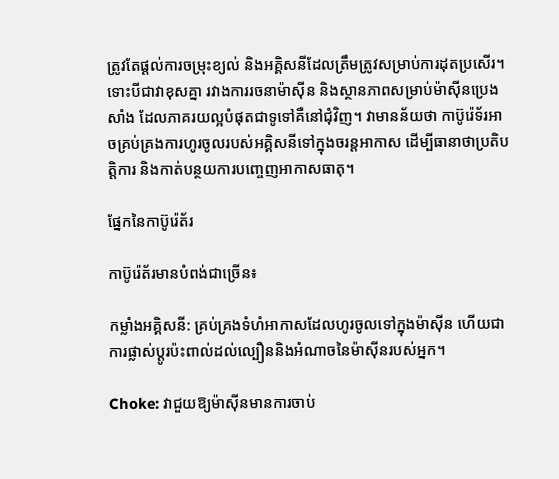ត្រូវតែផ្តល់ការចម្រុះខ្យល់ និងអគ្គិសនីដែលត្រឹមត្រូវសម្រាប់ការដុតប្រសើរ។ ទោះបីជាវាខុសគ្នា រវាងការរចនាម៉ាស៊ីន និងស្ថានភាពសម្រាប់ម៉ាស៊ីនប្រេងសាំង ដែលភាគរយល្អបំផុតជាទូទៅគឺនៅជុំវិញ។ វាមានន័យថា កាប៊ូរ៉េទ័រអាចគ្រប់គ្រងការហូរចូលរបស់អគ្គិសនីទៅក្នុងចរន្តអាកាស ដើម្បីធានាថាប្រតិបត្តិការ និងកាត់បន្ថយការបញ្ចេញអាកាសធាតុ។

ផ្នែកនៃកាប៊ូរ៉េត័រ

កាប៊ូរ៉េត័រមានបំពង់ជាច្រើន៖

កម្លាំងអគ្គិសនី: គ្រប់គ្រងទំហំអាកាសដែលហូរចូលទៅក្នុងម៉ាស៊ីន ហើយជាការផ្លាស់ប្តូរប៉ះពាល់ដល់ល្បឿននិងអំណាចនៃម៉ាស៊ីនរបស់អ្នក។

Choke: វាជួយឱ្យម៉ាស៊ីនមានការចាប់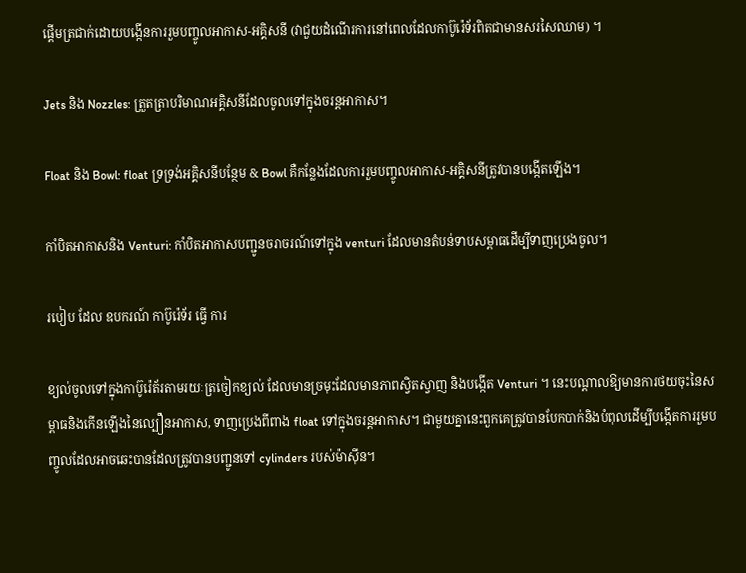ផ្តើមត្រជាក់ដោយបង្កើនការរួមបញ្ចូលអាកាស-អគ្គិសនី (វាជួយដំណើរការនៅពេលដែលកាប៊ូរ៉េទ័រពិតជាមានសរសៃឈាម) ។

Jets និង Nozzles: ត្រួតត្រាបរិមាណអគ្គិសនីដែលចូលទៅក្នុងចរន្តអាកាស។

Float និង Bowl: float ទ្រទ្រង់អគ្គិសនីបន្ថែម & Bowl គឺកន្លែងដែលការរួមបញ្ចូលអាកាស-អគ្គិសនីត្រូវបានបង្កើតឡើង។

កាំបិតអាកាសនិង Venturi: កាំបិតអាកាសបញ្ជូនចរាចរណ៍ទៅក្នុង venturi ដែលមានតំបន់ទាបសម្ពាធដើម្បីទាញប្រេងចូល។

របៀប ដែល ឧបករណ៍ កាប៊ូរ៉េទ័រ ធ្វើ ការ

ខ្យល់ចូលទៅក្នុងកាប៊ូរ៉េត័រតាមរយៈត្រចៀកខ្យល់ ដែលមានច្រមុះដែលមានភាពស្វិតស្វាញ និងបង្កើត Venturi ។ នេះបណ្តាលឱ្យមានការថយចុះនៃសម្ពាធនិងកើនឡើងនៃល្បឿនអាកាស, ទាញប្រេងពីពាង float ទៅក្នុងចរន្តអាកាស។ ជាមួយគ្នានេះពួកគេត្រូវបានបែកបាក់និងបំពុលដើម្បីបង្កើតការរួមបញ្ចូលដែលអាចឆេះបានដែលត្រូវបានបញ្ជូនទៅ cylinders របស់ម៉ាស៊ីន។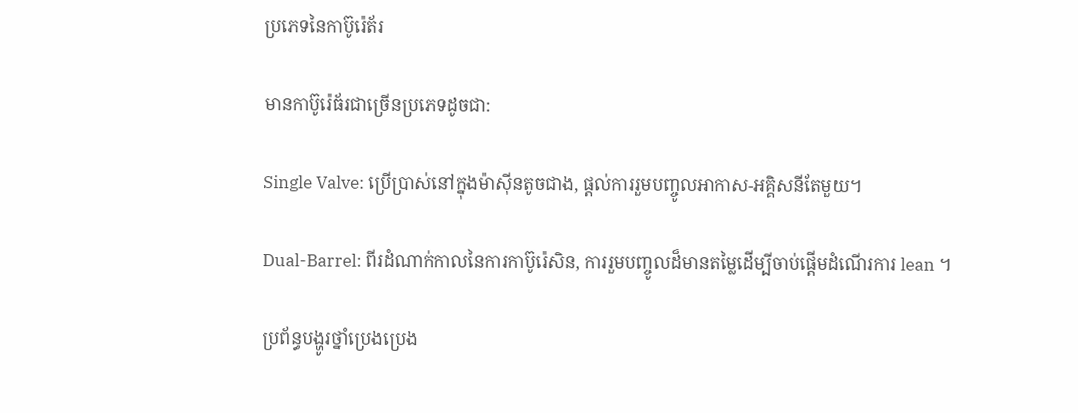ប្រភេទនៃកាប៊ូរ៉េត័រ

មានកាប៊ូរ៉េធ័រជាច្រើនប្រភេទដូចជា:

Single Valve: ប្រើប្រាស់នៅក្នុងម៉ាស៊ីនតូចជាង, ផ្តល់ការរួមបញ្ចូលអាកាស-អគ្គិសនីតែមួយ។

Dual-Barrel: ពីរដំណាក់កាលនៃការកាប៊ូរ៉េសិន, ការរួមបញ្ចូលដ៏មានតម្លៃដើម្បីចាប់ផ្តើមដំណើរការ lean ។

ប្រព័ន្ធបង្ហូរថ្នាំប្រេងប្រេង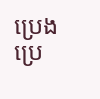ប្រេងប្រេ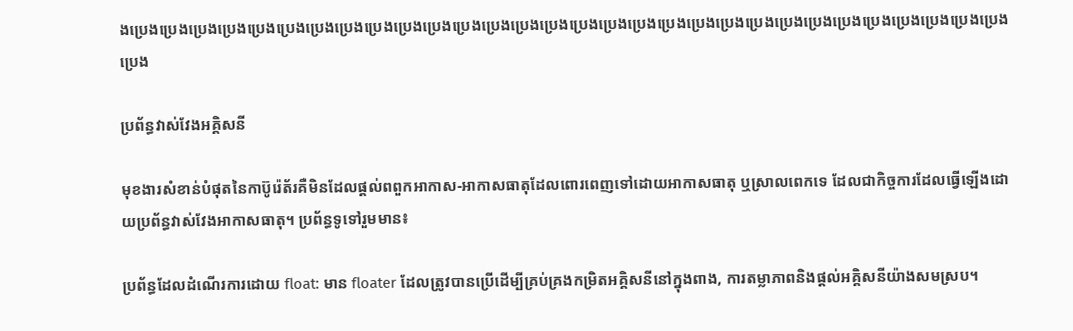ងប្រេងប្រេងប្រេងប្រេងប្រេងប្រេងប្រេងប្រេងប្រេងប្រេងប្រេងប្រេងប្រេងប្រេងប្រេងប្រេងប្រេងប្រេងប្រេងប្រេងប្រេងប្រេងប្រេងប្រេងប្រេងប្រេងប្រេងប្រេងប្រេងប្រេងប្រេង

ប្រព័ន្ធវាស់វែងអគ្គិសនី

មុខងារសំខាន់បំផុតនៃកាប៊ូរ៉េត័រគឺមិនដែលផ្តល់ពពួកអាកាស-អាកាសធាតុដែលពោរពេញទៅដោយអាកាសធាតុ ឬស្រាលពេកទេ ដែលជាកិច្ចការដែលធ្វើឡើងដោយប្រព័ន្ធវាស់វែងអាកាសធាតុ។ ប្រព័ន្ធទូទៅរួមមាន៖

ប្រព័ន្ធដែលដំណើរការដោយ float: មាន floater ដែលត្រូវបានប្រើដើម្បីគ្រប់គ្រងកម្រិតអគ្គិសនីនៅក្នុងពាង, ការតម្លាភាពនិងផ្តល់អគ្គិសនីយ៉ាងសមស្រប។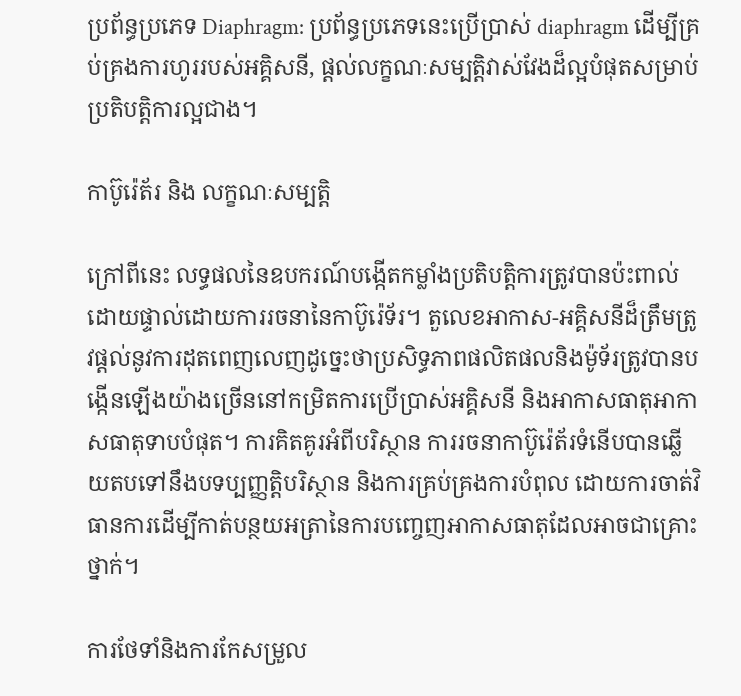ប្រព័ន្ធប្រភេទ Diaphragm: ប្រព័ន្ធប្រភេទនេះប្រើប្រាស់ diaphragm ដើម្បីគ្រប់គ្រងការហូររបស់អគ្គិសនី, ផ្តល់លក្ខណៈសម្បត្តិវាស់វែងដ៏ល្អបំផុតសម្រាប់ប្រតិបត្តិការល្អជាង។

កាប៊ូរ៉េត័រ និង លក្ខណៈសម្បត្តិ

ក្រៅពីនេះ លទ្ធផលនៃឧបករណ៍បង្កើតកម្លាំងប្រតិបត្តិការត្រូវបានប៉ះពាល់ដោយផ្ទាល់ដោយការរចនានៃកាប៊ូរ៉េទ័រ។ តួលេខអាកាស-អគ្គិសនីដ៏ត្រឹមត្រូវផ្តល់នូវការដុតពេញលេញដូច្នេះថាប្រសិទ្ធភាពផលិតផលនិងម៉ូទ័រត្រូវបានបង្កើនឡើងយ៉ាងច្រើននៅកម្រិតការប្រើប្រាស់អគ្គិសនី និងអាកាសធាតុអាកាសធាតុទាបបំផុត។ ការគិតគូរអំពីបរិស្ថាន ការរចនាកាប៊ូរ៉េត័រទំនើបបានឆ្លើយតបទៅនឹងបទប្បញ្ញត្តិបរិស្ថាន និងការគ្រប់គ្រងការបំពុល ដោយការចាត់វិធានការដើម្បីកាត់បន្ថយអត្រានៃការបញ្ចេញអាកាសធាតុដែលអាចជាគ្រោះថ្នាក់។

ការថែទាំនិងការកែសម្រួល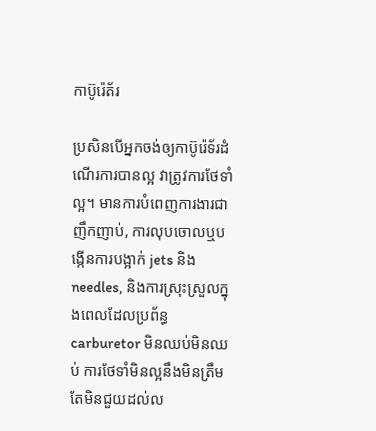កាប៊ូរ៉េត័រ

ប្រសិនបើអ្នកចង់ឲ្យកាប៊ូរ៉េទ័រដំណើរការបានល្អ វាត្រូវការថែទាំល្អ។ មានការបំពេញការងារជាញឹកញាប់, ការលុបចោលឬបង្កើនការបង្អាក់ jets និង needles, និងការស្រុះស្រួលក្នុងពេលដែលប្រព័ន្ធ carburetor មិនឈប់មិនឈប់ ការថែទាំមិនល្អនឹងមិនត្រឹមតែមិនជួយដល់ល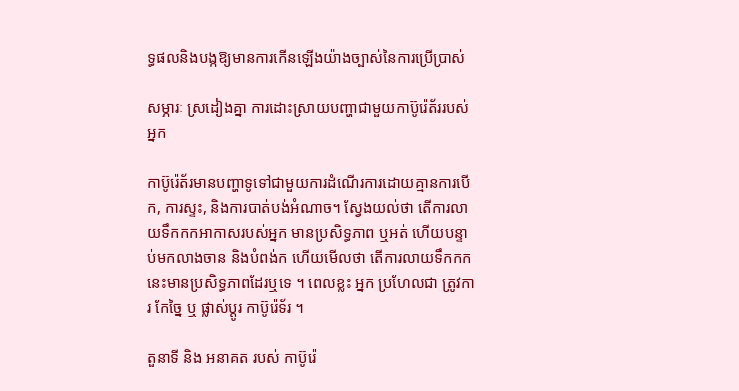ទ្ធផលនិងបង្កឱ្យមានការកើនឡើងយ៉ាងច្បាស់នៃការប្រើប្រាស់

សម្ភារៈ ស្រដៀងគ្នា ការដោះស្រាយបញ្ហាជាមួយកាប៊ូរ៉េត័ររបស់អ្នក

កាប៊ូរ៉េត័រមានបញ្ហាទូទៅជាមួយការដំណើរការដោយគ្មានការបើក, ការស្ទះ, និងការបាត់បង់អំណាច។ ស្វែងយល់ថា តើការលាយទឹកកកអាកាសរបស់អ្នក មានប្រសិទ្ធភាព ឬអត់ ហើយបន្ទាប់មកលាងចាន និងបំពង់ក ហើយមើលថា តើការលាយទឹកកកនេះមានប្រសិទ្ធភាពដែរឬទេ ។ ពេលខ្លះ អ្នក ប្រហែលជា ត្រូវការ កែច្នៃ ឬ ផ្លាស់ប្តូរ កាប៊ូរ៉េទ័រ ។

តួនាទី និង អនាគត របស់ កាប៊ូរ៉េ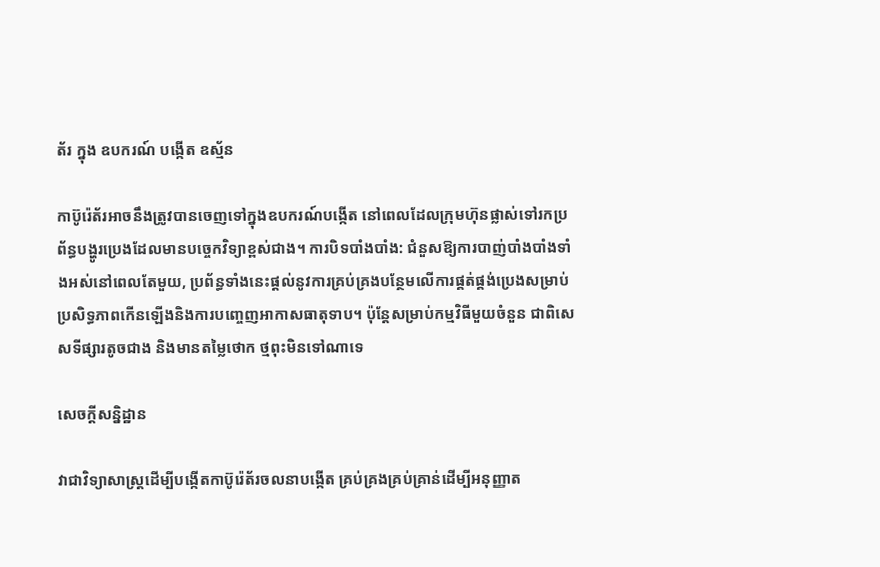ត័រ ក្នុង ឧបករណ៍ បង្កើត ឧស្ម័ន

កាប៊ូរ៉េត័រអាចនឹងត្រូវបានចេញទៅក្នុងឧបករណ៍បង្កើត នៅពេលដែលក្រុមហ៊ុនផ្លាស់ទៅរកប្រព័ន្ធបង្ហូរប្រេងដែលមានបច្ចេកវិទ្យាខ្ពស់ជាង។ ការបិទបាំងបាំង: ជំនួសឱ្យការបាញ់បាំងបាំងទាំងអស់នៅពេលតែមួយ, ប្រព័ន្ធទាំងនេះផ្តល់នូវការគ្រប់គ្រងបន្ថែមលើការផ្គត់ផ្គង់ប្រេងសម្រាប់ប្រសិទ្ធភាពកើនឡើងនិងការបញ្ចេញអាកាសធាតុទាប។ ប៉ុន្តែសម្រាប់កម្មវិធីមួយចំនួន ជាពិសេសទីផ្សារតូចជាង និងមានតម្លៃថោក ថ្មពុះមិនទៅណាទេ

សេចក្តីសន្និដ្ឋាន

វាជាវិទ្យាសាស្ត្រដើម្បីបង្កើតកាប៊ូរ៉េត័រចលនាបង្កើត គ្រប់គ្រងគ្រប់គ្រាន់ដើម្បីអនុញ្ញាត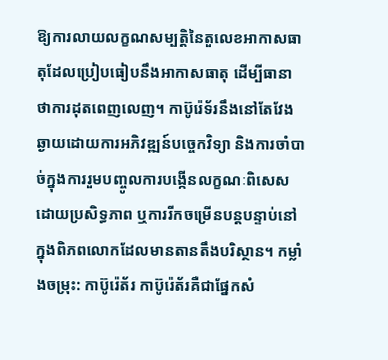ឱ្យការលាយលក្ខណសម្បត្តិនៃតួលេខអាកាសធាតុដែលប្រៀបធៀបនឹងអាកាសធាតុ ដើម្បីធានាថាការដុតពេញលេញ។ កាប៊ូរ៉េទ័រនឹងនៅតែវែងឆ្ងាយដោយការអភិវឌ្ឍន៍បច្ចេកវិទ្យា និងការចាំបាច់ក្នុងការរួមបញ្ចូលការបង្កើនលក្ខណៈពិសេសដោយប្រសិទ្ធភាព ឬការរីកចម្រើនបន្តបន្ទាប់នៅក្នុងពិភពលោកដែលមានតានតឹងបរិស្ថាន។ កម្លាំងចម្រុះ: កាប៊ូរ៉េត័រ កាប៊ូរ៉េត័រគឺជាផ្នែកសំ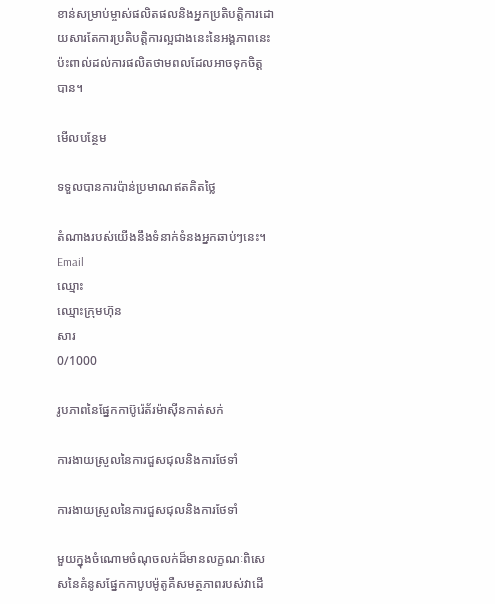ខាន់សម្រាប់ម្ចាស់ផលិតផលនិងអ្នកប្រតិបត្តិការដោយសារតែការប្រតិបត្តិការល្អជាងនេះនៃអង្គភាពនេះប៉ះពាល់ដល់ការផលិតថាមពលដែលអាចទុកចិត្តបាន។

មើលបន្ថែម

ទទួលបានការប៉ាន់ប្រមាណឥតគិតថ្លៃ

តំណាងរបស់យើងនឹងទំនាក់ទំនងអ្នកឆាប់ៗនេះ។
Email
ឈ្មោះ
ឈ្មោះក្រុមហ៊ុន
សារ
0/1000

រូបភាពនៃផ្នែកកាប៊ូរ៉េត័រម៉ាស៊ីនកាត់សក់

ការងាយស្រួលនៃការជួសជុលនិងការថែទាំ

ការងាយស្រួលនៃការជួសជុលនិងការថែទាំ

មួយក្នុងចំណោមចំណុចលក់ដ៏មានលក្ខណៈពិសេសនៃគំនូសផ្នែកកាបូបម៉ូតូគឺសមត្ថភាពរបស់វាដើ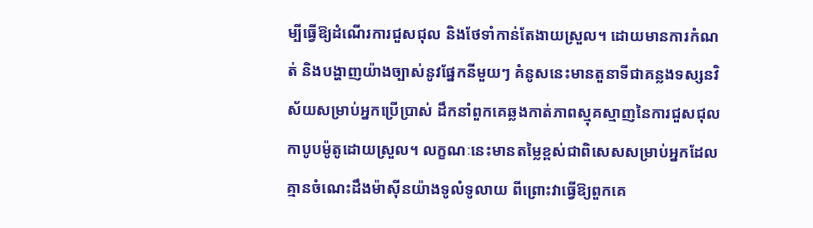ម្បីធ្វើឱ្យដំណើរការជួសជុល និងថែទាំកាន់តែងាយស្រួល។ ដោយមានការកំណត់ និងបង្ហាញយ៉ាងច្បាស់នូវផ្នែកនីមួយៗ គំនូសនេះមានតួនាទីជាគន្លងទស្សនវិស័យសម្រាប់អ្នកប្រើប្រាស់ ដឹកនាំពួកគេឆ្លងកាត់ភាពស្មុគស្មាញនៃការជួសជុលកាបូបម៉ូតូដោយស្រួល។ លក្ខណៈនេះមានតម្លៃខ្ពស់ជាពិសេសសម្រាប់អ្នកដែលគ្មានចំណេះដឹងម៉ាស៊ីនយ៉ាងទូលំទូលាយ ពីព្រោះវាធ្វើឱ្យពួកគេ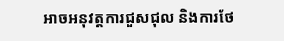អាចអនុវត្តការជួសជុល និងការថែ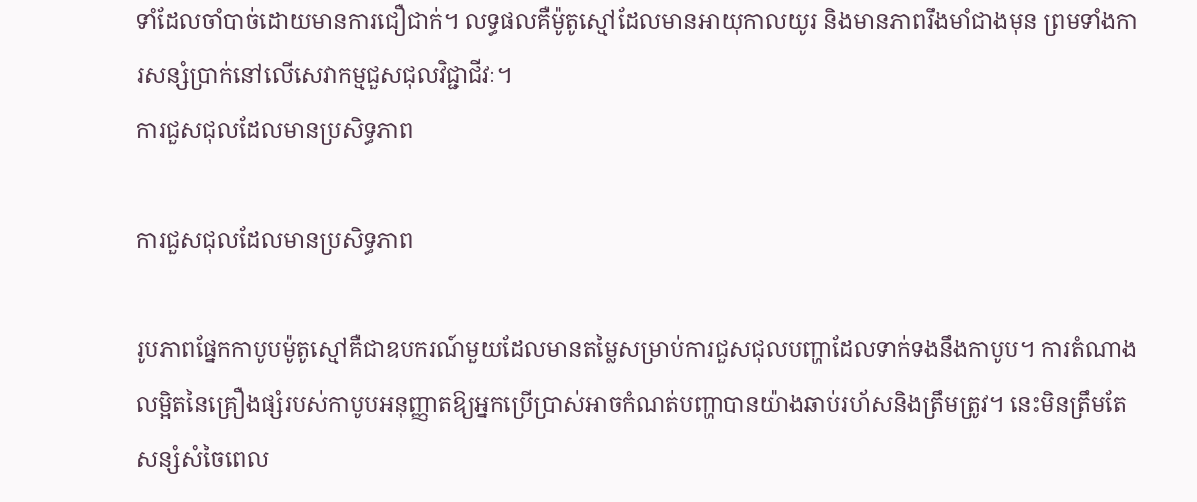ទាំដែលចាំបាច់ដោយមានការជឿជាក់។ លទ្ធផលគឺម៉ូតូស្មៅដែលមានអាយុកាលយូរ និងមានភាពរឹងមាំជាងមុន ព្រមទាំងការសន្សំប្រាក់នៅលើសេវាកម្មជួសជុលវិជ្ជាជីវៈ។
ការជួសជុលដែលមានប្រសិទ្ធភាព

ការជួសជុលដែលមានប្រសិទ្ធភាព

រូបភាពផ្នែកកាបូបម៉ូតូស្មៅគឺជាឧបករណ៍មួយដែលមានតម្លៃសម្រាប់ការជួសជុលបញ្ហាដែលទាក់ទងនឹងកាបូប។ ការតំណាងលម្អិតនៃគ្រឿងផ្សំរបស់កាបូបអនុញ្ញាតឱ្យអ្នកប្រើប្រាស់អាចកំណត់បញ្ហាបានយ៉ាងឆាប់រហ័សនិងត្រឹមត្រូវ។ នេះមិនត្រឹមតែសន្សំសំចៃពេល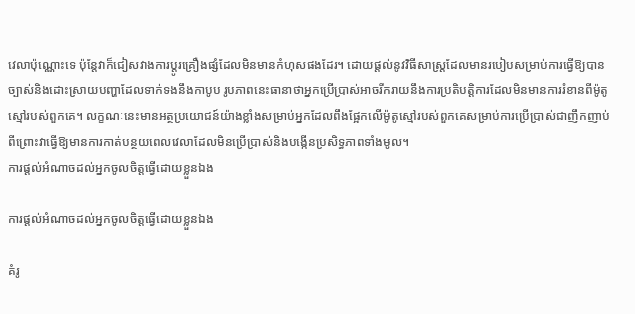វេលាប៉ុណ្ណោះទេ ប៉ុន្តែវាក៏ជៀសវាងការប្តូរគ្រឿងផ្សំដែលមិនមានកំហុសផងដែរ។ ដោយផ្តល់នូវវិធីសាស្ត្រដែលមានរបៀបសម្រាប់ការធ្វើឱ្យបានច្បាស់និងដោះស្រាយបញ្ហាដែលទាក់ទងនឹងកាបូប រូបភាពនេះធានាថាអ្នកប្រើប្រាស់អាចរីករាយនឹងការប្រតិបត្តិការដែលមិនមានការរំខានពីម៉ូតូស្មៅរបស់ពួកគេ។ លក្ខណៈនេះមានអត្ថប្រយោជន៍យ៉ាងខ្លាំងសម្រាប់អ្នកដែលពឹងផ្អែកលើម៉ូតូស្មៅរបស់ពួកគេសម្រាប់ការប្រើប្រាស់ជាញឹកញាប់ ពីព្រោះវាធ្វើឱ្យមានការកាត់បន្ថយពេលវេលាដែលមិនប្រើប្រាស់និងបង្កើនប្រសិទ្ធភាពទាំងមូល។
ការផ្តល់អំណាចដល់អ្នកចូលចិត្តធ្វើដោយខ្លួនឯង

ការផ្តល់អំណាចដល់អ្នកចូលចិត្តធ្វើដោយខ្លួនឯង

គំរូ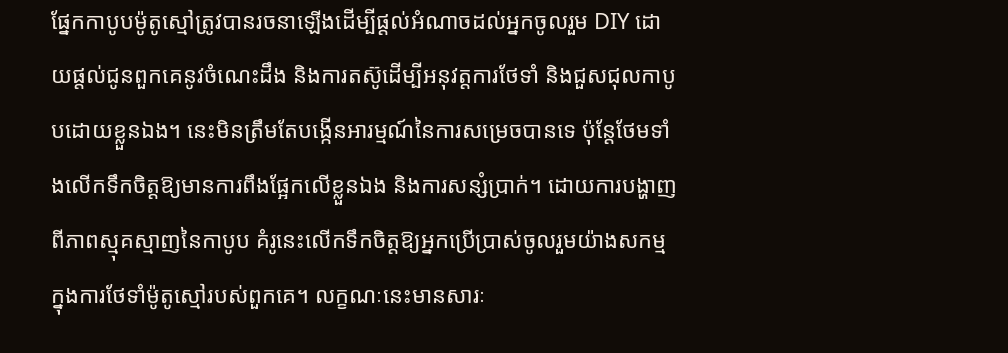ផ្នែកកាបូបម៉ូតូស្មៅត្រូវបានរចនាឡើងដើម្បីផ្តល់អំណាចដល់អ្នកចូលរួម DIY ដោយផ្តល់ជូនពួកគេនូវចំណេះដឹង និងការតស៊ូដើម្បីអនុវត្តការថែទាំ និងជួសជុលកាបូបដោយខ្លួនឯង។ នេះមិនត្រឹមតែបង្កើនអារម្មណ៍នៃការសម្រេចបានទេ ប៉ុន្តែថែមទាំងលើកទឹកចិត្តឱ្យមានការពឹងផ្អែកលើខ្លួនឯង និងការសន្សំប្រាក់។ ដោយការបង្ហាញពីភាពស្មុគស្មាញនៃកាបូប គំរូនេះលើកទឹកចិត្តឱ្យអ្នកប្រើប្រាស់ចូលរួមយ៉ាងសកម្មក្នុងការថែទាំម៉ូតូស្មៅរបស់ពួកគេ។ លក្ខណៈនេះមានសារៈ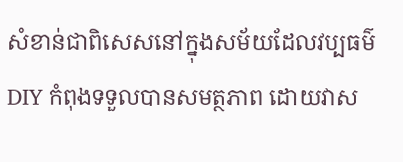សំខាន់ជាពិសេសនៅក្នុងសម័យដែលវប្បធម៌ DIY កំពុងទទួលបានសមត្ថភាព ដោយវាស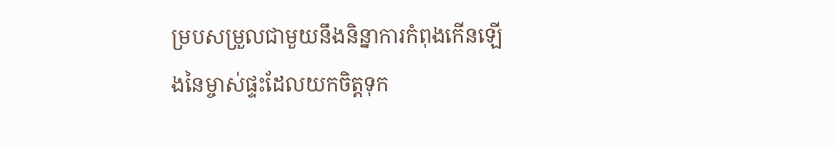ម្របសម្រួលជាមួយនឹងនិន្នាការកំពុងកើនឡើងនៃម្ចាស់ផ្ទះដែលយកចិត្តទុក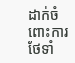ដាក់ចំពោះការថែទាំ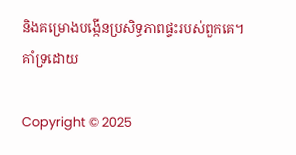និងគម្រោងបង្កើនប្រសិទ្ធភាពផ្ទះរបស់ពួកគេ។
គាំទ្រដោយ

Copyright © 2025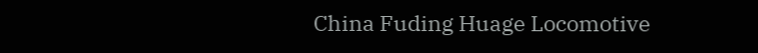China Fuding Huage Locomotive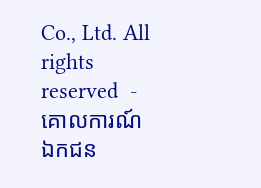Co., Ltd. All rights reserved  -  គោលការណ៍ឯកជន